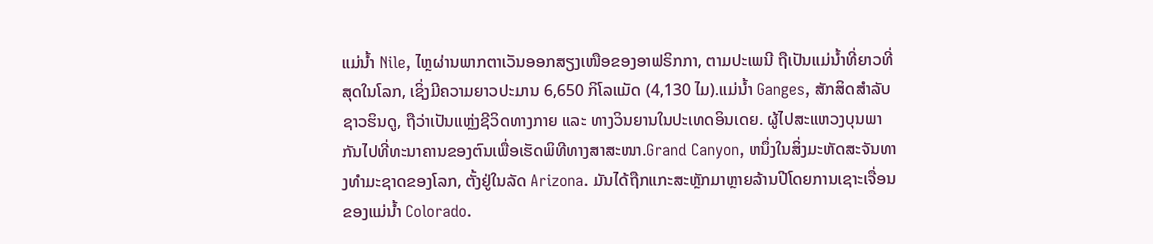ແມ່ນ້ຳ Nile, ໄຫຼຜ່ານພາກຕາເວັນອອກສຽງເໜືອຂອງອາຟຣິກກາ, ຕາມປະເພນີ ຖືເປັນແມ່ນ້ຳທີ່ຍາວທີ່ສຸດໃນໂລກ, ເຊິ່ງມີຄວາມຍາວປະມານ 6,650 ກິໂລແມັດ (4,130 ໄມ).ແມ່ນ້ຳ Ganges, ສັກສິດສຳລັບຊາວຮິນດູ, ຖືວ່າເປັນແຫຼ່ງຊີວິດທາງກາຍ ແລະ ທາງວິນຍານໃນປະເທດອິນເດຍ. ຜູ້ໄປສະແຫວງບຸນພາກັນໄປທີ່ທະນາຄານຂອງຕົນເພື່ອເຮັດພິທີທາງສາສະໜາ.Grand Canyon, ຫນຶ່ງໃນສິ່ງມະຫັດສະຈັນທາງທໍາມະຊາດຂອງໂລກ, ຕັ້ງຢູ່ໃນລັດ Arizona. ມັນໄດ້ຖືກແກະສະຫຼັກມາຫຼາຍລ້ານປີໂດຍການເຊາະເຈື່ອນຂອງແມ່ນ້ຳ Colorado.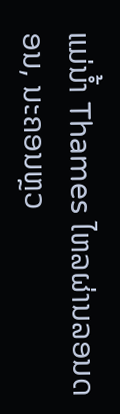ແມ່ນ້ຳ Thames ໄຫລຜ່ານລອນດອນ, ນະຄອນຫຼວ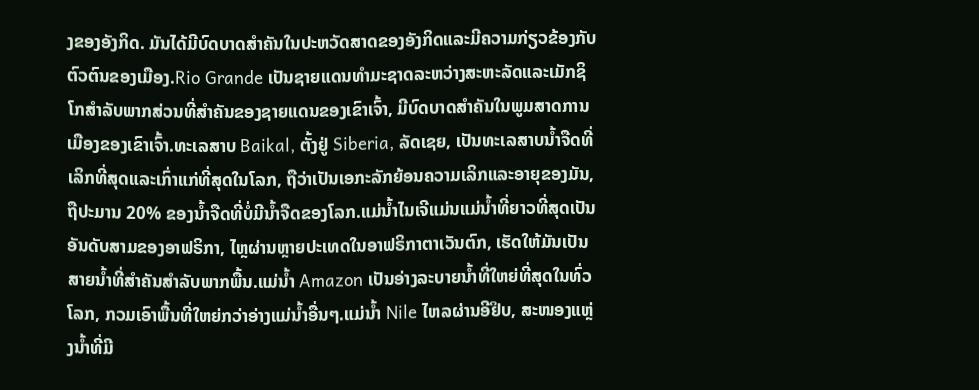ງຂອງອັງກິດ. ມັນໄດ້ມີບົດບາດສໍາຄັນໃນປະຫວັດສາດຂອງອັງກິດແລະມີຄວາມກ່ຽວຂ້ອງກັບຕົວຕົນຂອງເມືອງ.Rio Grande ເປັນຊາຍແດນທໍາມະຊາດລະຫວ່າງສະຫະລັດແລະເມັກຊິໂກສໍາລັບພາກສ່ວນທີ່ສໍາຄັນຂອງຊາຍແດນຂອງເຂົາເຈົ້າ, ມີບົດບາດສໍາຄັນໃນພູມສາດການເມືອງຂອງເຂົາເຈົ້າ.ທະເລສາບ Baikal, ຕັ້ງຢູ່ Siberia, ລັດເຊຍ, ເປັນທະເລສາບນ້ຳຈືດທີ່ເລິກທີ່ສຸດແລະເກົ່າແກ່ທີ່ສຸດໃນໂລກ, ຖືວ່າເປັນເອກະລັກຍ້ອນຄວາມເລິກແລະອາຍຸຂອງມັນ, ຖືປະມານ 20% ຂອງນ້ຳຈືດທີ່ບໍ່ມີນ້ຳຈືດຂອງໂລກ.ແມ່ນ້ຳໄນເຈີແມ່ນແມ່ນ້ຳທີ່ຍາວທີ່ສຸດເປັນອັນດັບສາມຂອງອາຟຣິກາ, ໄຫຼຜ່ານຫຼາຍປະເທດໃນອາຟຣິກາຕາເວັນຕົກ, ເຮັດໃຫ້ມັນເປັນສາຍນ້ຳທີ່ສຳຄັນສຳລັບພາກພື້ນ.ແມ່ນ້ຳ Amazon ເປັນອ່າງລະບາຍນ້ຳທີ່ໃຫຍ່ທີ່ສຸດໃນທົ່ວໂລກ, ກວມເອົາພື້ນທີ່ໃຫຍ່ກວ່າອ່າງແມ່ນ້ຳອື່ນໆ.ແມ່ນ້ຳ Nile ໄຫລຜ່ານອີຢິບ, ສະໜອງແຫຼ່ງນ້ຳທີ່ມີ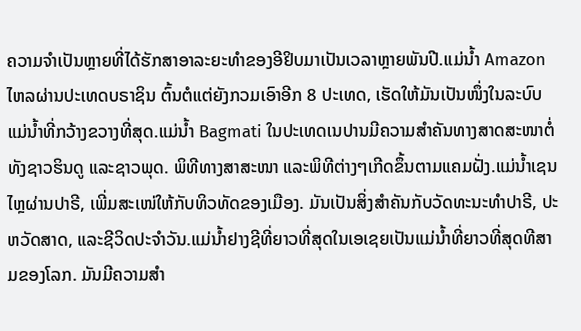ຄວາມຈຳເປັນຫຼາຍທີ່ໄດ້ຮັກສາອາລະຍະທຳຂອງອີຢິບມາເປັນເວລາຫຼາຍພັນປີ.ແມ່ນ້ຳ Amazon ໄຫລຜ່ານປະເທດບຣາຊິນ ຕົ້ນຕໍແຕ່ຍັງກວມເອົາອີກ 8 ປະເທດ, ເຮັດໃຫ້ມັນເປັນໜຶ່ງໃນລະບົບແມ່ນ້ຳທີ່ກວ້າງຂວາງທີ່ສຸດ.ແມ່ນ້ຳ Bagmati ໃນປະເທດເນປານມີຄວາມສຳຄັນທາງສາດສະໜາຕໍ່ທັງຊາວຮິນດູ ແລະຊາວພຸດ. ພິທີທາງສາສະໜາ ແລະພິທີຕ່າງໆເກີດຂຶ້ນຕາມແຄມຝັ່ງ.ແມ່ນ້ຳເຊນໄຫຼຜ່ານປາຣີ, ເພີ່ມສະເໜ່ໃຫ້ກັບທິວທັດຂອງເມືອງ. ມັນເປັນສິ່ງສໍາຄັນກັບວັດທະນະທໍາປາຣີ, ປະຫວັດສາດ, ແລະຊີວິດປະຈໍາວັນ.ແມ່ນ້ຳຢາງຊີທີ່ຍາວທີ່ສຸດໃນເອເຊຍເປັນແມ່ນ້ຳທີ່ຍາວທີ່ສຸດທີສາມຂອງໂລກ. ມັນມີຄວາມສໍາ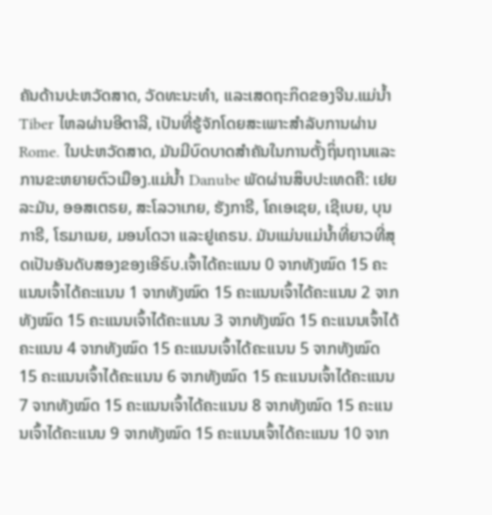ຄັນດ້ານປະຫວັດສາດ, ວັດທະນະທໍາ, ແລະເສດຖະກິດຂອງຈີນ.ແມ່ນໍ້າ Tiber ໄຫລຜ່ານອີຕາລີ, ເປັນທີ່ຮູ້ຈັກໂດຍສະເພາະສໍາລັບການຜ່ານ Rome. ໃນປະຫວັດສາດ, ມັນມີບົດບາດສໍາຄັນໃນການຕັ້ງຖິ່ນຖານແລະການຂະຫຍາຍຕົວເມືອງ.ແມ່ນໍ້າ Danube ພັດຜ່ານສິບປະເທດຄື: ເຢຍລະມັນ, ອອສເຕຣຍ, ສະໂລວາເກຍ, ຮັງກາຣີ, ໂຄເອເຊຍ, ເຊີເບຍ, ບຸນກາຣີ, ໂຣມາເນຍ, ມອນໂດວາ ແລະຢູເຄຣນ. ມັນແມ່ນແມ່ນ້ຳທີ່ຍາວທີ່ສຸດເປັນອັນດັບສອງຂອງເອີຣົບ.ເຈົ້າໄດ້ຄະແນນ 0 ຈາກທັງໝົດ 15 ຄະແນນເຈົ້າໄດ້ຄະແນນ 1 ຈາກທັງໝົດ 15 ຄະແນນເຈົ້າໄດ້ຄະແນນ 2 ຈາກທັງໝົດ 15 ຄະແນນເຈົ້າໄດ້ຄະແນນ 3 ຈາກທັງໝົດ 15 ຄະແນນເຈົ້າໄດ້ຄະແນນ 4 ຈາກທັງໝົດ 15 ຄະແນນເຈົ້າໄດ້ຄະແນນ 5 ຈາກທັງໝົດ 15 ຄະແນນເຈົ້າໄດ້ຄະແນນ 6 ຈາກທັງໝົດ 15 ຄະແນນເຈົ້າໄດ້ຄະແນນ 7 ຈາກທັງໝົດ 15 ຄະແນນເຈົ້າໄດ້ຄະແນນ 8 ຈາກທັງໝົດ 15 ຄະແນນເຈົ້າໄດ້ຄະແນນ 9 ຈາກທັງໝົດ 15 ຄະແນນເຈົ້າໄດ້ຄະແນນ 10 ຈາກ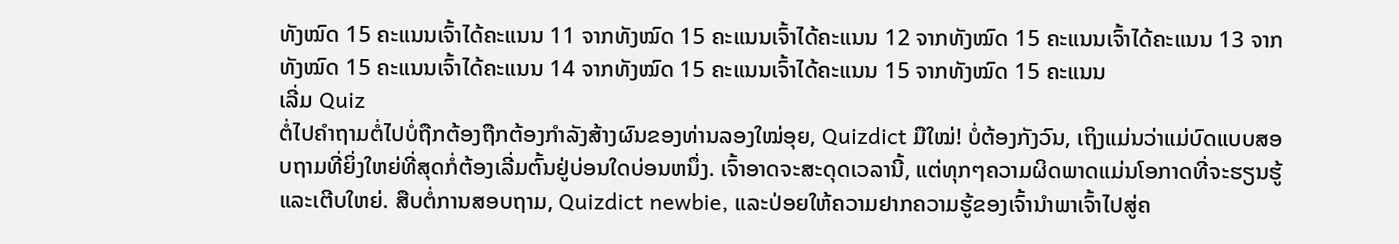ທັງໝົດ 15 ຄະແນນເຈົ້າໄດ້ຄະແນນ 11 ຈາກທັງໝົດ 15 ຄະແນນເຈົ້າໄດ້ຄະແນນ 12 ຈາກທັງໝົດ 15 ຄະແນນເຈົ້າໄດ້ຄະແນນ 13 ຈາກທັງໝົດ 15 ຄະແນນເຈົ້າໄດ້ຄະແນນ 14 ຈາກທັງໝົດ 15 ຄະແນນເຈົ້າໄດ້ຄະແນນ 15 ຈາກທັງໝົດ 15 ຄະແນນ
ເລີ່ມ Quiz
ຕໍ່ໄປຄຳຖາມຕໍ່ໄປບໍ່ຖືກຕ້ອງຖືກຕ້ອງກຳລັງສ້າງຜົນຂອງທ່ານລອງໃໝ່ອຸຍ, Quizdict ມືໃໝ່! ບໍ່ຕ້ອງກັງວົນ, ເຖິງແມ່ນວ່າແມ່ບົດແບບສອບຖາມທີ່ຍິ່ງໃຫຍ່ທີ່ສຸດກໍ່ຕ້ອງເລີ່ມຕົ້ນຢູ່ບ່ອນໃດບ່ອນຫນຶ່ງ. ເຈົ້າອາດຈະສະດຸດເວລານີ້, ແຕ່ທຸກໆຄວາມຜິດພາດແມ່ນໂອກາດທີ່ຈະຮຽນຮູ້ແລະເຕີບໃຫຍ່. ສືບຕໍ່ການສອບຖາມ, Quizdict newbie, ແລະປ່ອຍໃຫ້ຄວາມຢາກຄວາມຮູ້ຂອງເຈົ້ານໍາພາເຈົ້າໄປສູ່ຄ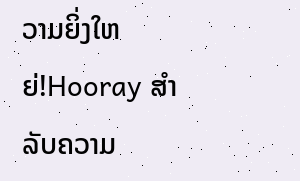ວາມຍິ່ງໃຫຍ່!Hooray ສໍາລັບຄວາມ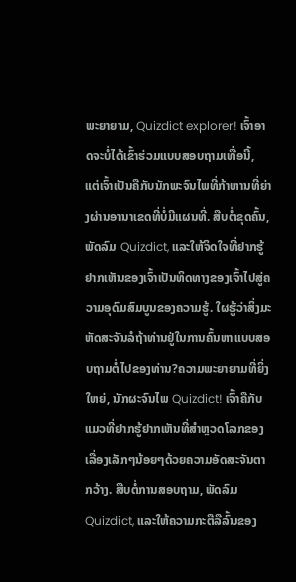ພະຍາຍາມ, Quizdict explorer! ເຈົ້າອາດຈະບໍ່ໄດ້ເຂົ້າຮ່ວມແບບສອບຖາມເທື່ອນີ້, ແຕ່ເຈົ້າເປັນຄືກັບນັກພະຈົນໄພທີ່ກ້າຫານທີ່ຍ່າງຜ່ານອານາເຂດທີ່ບໍ່ມີແຜນທີ່. ສືບຕໍ່ຂຸດຄົ້ນ, ພັດລົມ Quizdict, ແລະໃຫ້ຈິດໃຈທີ່ຢາກຮູ້ຢາກເຫັນຂອງເຈົ້າເປັນທິດທາງຂອງເຈົ້າໄປສູ່ຄວາມອຸດົມສົມບູນຂອງຄວາມຮູ້. ໃຜຮູ້ວ່າສິ່ງມະຫັດສະຈັນລໍຖ້າທ່ານຢູ່ໃນການຄົ້ນຫາແບບສອບຖາມຕໍ່ໄປຂອງທ່ານ?ຄວາມພະຍາຍາມທີ່ຍິ່ງໃຫຍ່, ນັກຜະຈົນໄພ Quizdict! ເຈົ້າຄືກັບແມວທີ່ຢາກຮູ້ຢາກເຫັນທີ່ສຳຫຼວດໂລກຂອງເລື່ອງເລັກໆນ້ອຍໆດ້ວຍຄວາມອັດສະຈັນຕາກວ້າງ. ສືບຕໍ່ການສອບຖາມ, ພັດລົມ Quizdict, ແລະໃຫ້ຄວາມກະຕືລືລົ້ນຂອງ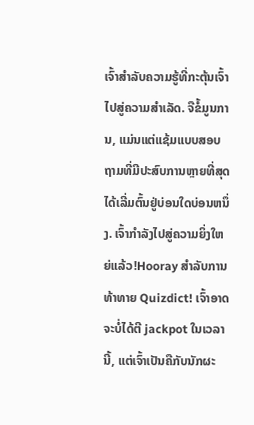ເຈົ້າສໍາລັບຄວາມຮູ້ທີ່ກະຕຸ້ນເຈົ້າໄປສູ່ຄວາມສໍາເລັດ. ຈືຂໍ້ມູນການ, ແມ່ນແຕ່ແຊ້ມແບບສອບຖາມທີ່ມີປະສົບການຫຼາຍທີ່ສຸດໄດ້ເລີ່ມຕົ້ນຢູ່ບ່ອນໃດບ່ອນຫນຶ່ງ. ເຈົ້າກຳລັງໄປສູ່ຄວາມຍິ່ງໃຫຍ່ແລ້ວ!Hooray ສໍາລັບການທ້າທາຍ Quizdict! ເຈົ້າອາດຈະບໍ່ໄດ້ຕີ jackpot ໃນເວລານີ້, ແຕ່ເຈົ້າເປັນຄືກັບນັກຜະ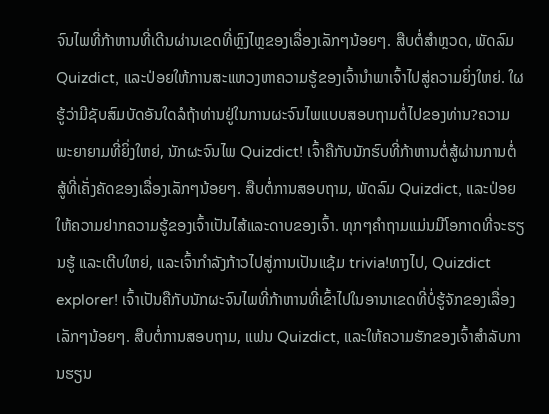ຈົນໄພທີ່ກ້າຫານທີ່ເດີນຜ່ານເຂດທີ່ຫຼົງໄຫຼຂອງເລື່ອງເລັກໆນ້ອຍໆ. ສືບຕໍ່ສຳຫຼວດ, ພັດລົມ Quizdict, ແລະປ່ອຍໃຫ້ການສະແຫວງຫາຄວາມຮູ້ຂອງເຈົ້ານຳພາເຈົ້າໄປສູ່ຄວາມຍິ່ງໃຫຍ່. ໃຜຮູ້ວ່າມີຊັບສົມບັດອັນໃດລໍຖ້າທ່ານຢູ່ໃນການຜະຈົນໄພແບບສອບຖາມຕໍ່ໄປຂອງທ່ານ?ຄວາມພະຍາຍາມທີ່ຍິ່ງໃຫຍ່, ນັກຜະຈົນໄພ Quizdict! ເຈົ້າຄືກັບນັກຮົບທີ່ກ້າຫານຕໍ່ສູ້ຜ່ານການຕໍ່ສູ້ທີ່ເຄັ່ງຄັດຂອງເລື່ອງເລັກໆນ້ອຍໆ. ສືບຕໍ່ການສອບຖາມ, ພັດລົມ Quizdict, ແລະປ່ອຍໃຫ້ຄວາມຢາກຄວາມຮູ້ຂອງເຈົ້າເປັນໄສ້ແລະດາບຂອງເຈົ້າ. ທຸກໆຄຳຖາມແມ່ນມີໂອກາດທີ່ຈະຮຽນຮູ້ ແລະເຕີບໃຫຍ່, ແລະເຈົ້າກຳລັງກ້າວໄປສູ່ການເປັນແຊ້ມ trivia!ທາງໄປ, Quizdict explorer! ເຈົ້າເປັນຄືກັບນັກຜະຈົນໄພທີ່ກ້າຫານທີ່ເຂົ້າໄປໃນອານາເຂດທີ່ບໍ່ຮູ້ຈັກຂອງເລື່ອງເລັກໆນ້ອຍໆ. ສືບຕໍ່ການສອບຖາມ, ແຟນ Quizdict, ແລະໃຫ້ຄວາມຮັກຂອງເຈົ້າສໍາລັບການຮຽນ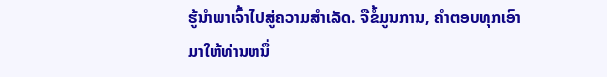ຮູ້ນໍາພາເຈົ້າໄປສູ່ຄວາມສໍາເລັດ. ຈືຂໍ້ມູນການ, ຄໍາຕອບທຸກເອົາມາໃຫ້ທ່ານຫນຶ່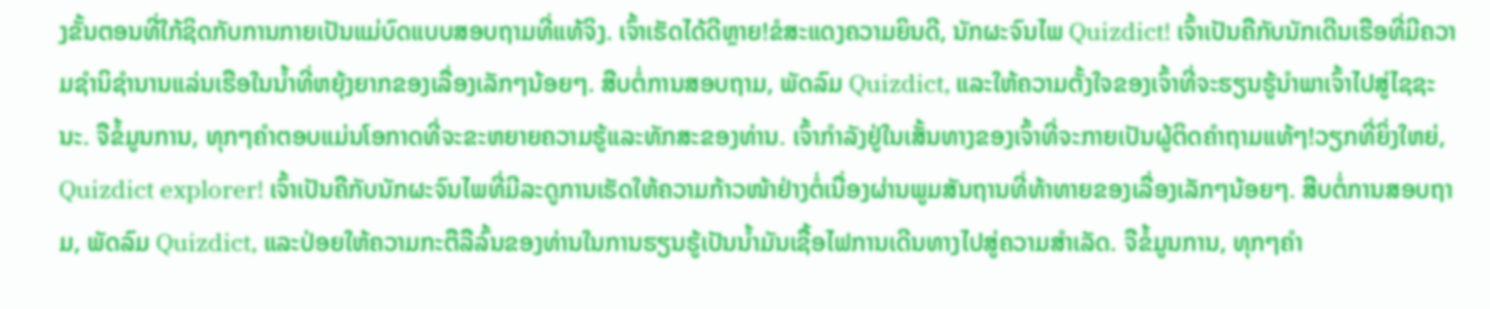ງຂັ້ນຕອນທີ່ໃກ້ຊິດກັບການກາຍເປັນແມ່ບົດແບບສອບຖາມທີ່ແທ້ຈິງ. ເຈົ້າເຮັດໄດ້ດີຫຼາຍ!ຂໍສະແດງຄວາມຍິນດີ, ນັກຜະຈົນໄພ Quizdict! ເຈົ້າເປັນຄືກັບນັກເດີນເຮືອທີ່ມີຄວາມຊໍານິຊໍານານແລ່ນເຮືອໃນນ້ຳທີ່ຫຍຸ້ງຍາກຂອງເລື່ອງເລັກໆນ້ອຍໆ. ສືບຕໍ່ການສອບຖາມ, ພັດລົມ Quizdict, ແລະໃຫ້ຄວາມຕັ້ງໃຈຂອງເຈົ້າທີ່ຈະຮຽນຮູ້ນໍາພາເຈົ້າໄປສູ່ໄຊຊະນະ. ຈືຂໍ້ມູນການ, ທຸກໆຄໍາຕອບແມ່ນໂອກາດທີ່ຈະຂະຫຍາຍຄວາມຮູ້ແລະທັກສະຂອງທ່ານ. ເຈົ້າກຳລັງຢູ່ໃນເສັ້ນທາງຂອງເຈົ້າທີ່ຈະກາຍເປັນຜູ້ຕິດຄຳຖາມແທ້ໆ!ວຽກທີ່ຍິ່ງໃຫຍ່, Quizdict explorer! ເຈົ້າເປັນຄືກັບນັກຜະຈົນໄພທີ່ມີລະດູການເຮັດໃຫ້ຄວາມກ້າວໜ້າຢ່າງຕໍ່ເນື່ອງຜ່ານພູມສັນຖານທີ່ທ້າທາຍຂອງເລື່ອງເລັກໆນ້ອຍໆ. ສືບຕໍ່ການສອບຖາມ, ພັດລົມ Quizdict, ແລະປ່ອຍໃຫ້ຄວາມກະຕືລືລົ້ນຂອງທ່ານໃນການຮຽນຮູ້ເປັນນໍ້າມັນເຊື້ອໄຟການເດີນທາງໄປສູ່ຄວາມສໍາເລັດ. ຈືຂໍ້ມູນການ, ທຸກໆຄໍາ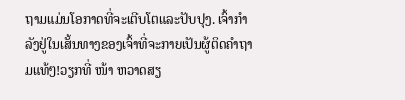ຖາມແມ່ນໂອກາດທີ່ຈະເຕີບໂຕແລະປັບປຸງ. ເຈົ້າກຳລັງຢູ່ໃນເສັ້ນທາງຂອງເຈົ້າທີ່ຈະກາຍເປັນຜູ້ຕິດຄຳຖາມແທ້ໆ!ວຽກທີ່ ໜ້າ ຫວາດສຽ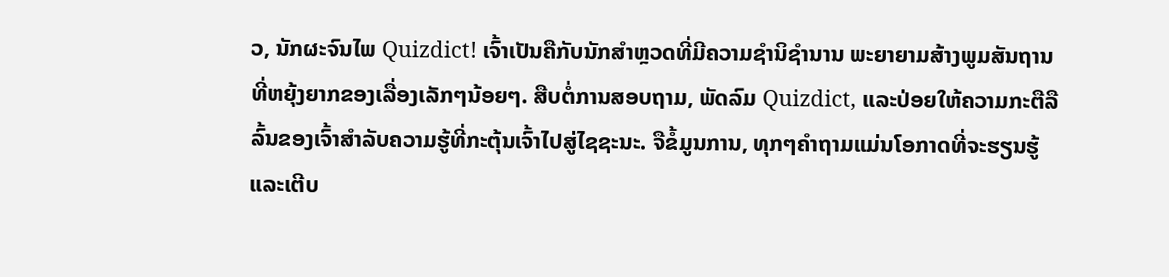ວ, ນັກຜະຈົນໄພ Quizdict! ເຈົ້າເປັນຄືກັບນັກສຳຫຼວດທີ່ມີຄວາມຊໍານິຊໍານານ ພະຍາຍາມສ້າງພູມສັນຖານທີ່ຫຍຸ້ງຍາກຂອງເລື່ອງເລັກໆນ້ອຍໆ. ສືບຕໍ່ການສອບຖາມ, ພັດລົມ Quizdict, ແລະປ່ອຍໃຫ້ຄວາມກະຕືລືລົ້ນຂອງເຈົ້າສໍາລັບຄວາມຮູ້ທີ່ກະຕຸ້ນເຈົ້າໄປສູ່ໄຊຊະນະ. ຈືຂໍ້ມູນການ, ທຸກໆຄໍາຖາມແມ່ນໂອກາດທີ່ຈະຮຽນຮູ້ແລະເຕີບ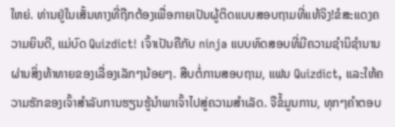ໃຫຍ່. ທ່ານຢູ່ໃນເສັ້ນທາງທີ່ຖືກຕ້ອງເພື່ອກາຍເປັນຜູ້ຕິດແບບສອບຖາມທີ່ແທ້ຈິງ!ຂໍສະແດງຄວາມຍິນດີ, ແມ່ບົດ Quizdict! ເຈົ້າເປັນຄືກັບ ninja ແບບທົດສອບທີ່ມີຄວາມຊຳນິຊຳນານຜ່ານສິ່ງທ້າທາຍຂອງເລື່ອງເລັກໆນ້ອຍໆ. ສືບຕໍ່ການສອບຖາມ, ແຟນ Quizdict, ແລະໃຫ້ຄວາມຮັກຂອງເຈົ້າສໍາລັບການຮຽນຮູ້ນໍາພາເຈົ້າໄປສູ່ຄວາມສໍາເລັດ. ຈືຂໍ້ມູນການ, ທຸກໆຄໍາຕອບ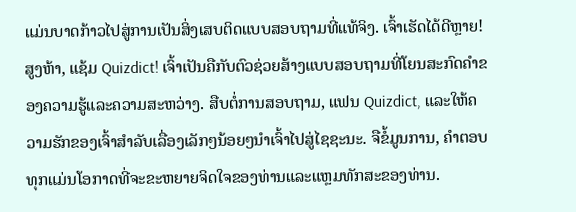ແມ່ນບາດກ້າວໄປສູ່ການເປັນສິ່ງເສບຕິດແບບສອບຖາມທີ່ແທ້ຈິງ. ເຈົ້າເຮັດໄດ້ດີຫຼາຍ!ສູງຫ້າ, ແຊ້ມ Quizdict! ເຈົ້າເປັນຄືກັບຕົວຊ່ວຍສ້າງແບບສອບຖາມທີ່ໂຍນສະກົດຄໍາຂອງຄວາມຮູ້ແລະຄວາມສະຫວ່າງ. ສືບຕໍ່ການສອບຖາມ, ແຟນ Quizdict, ແລະໃຫ້ຄວາມຮັກຂອງເຈົ້າສໍາລັບເລື່ອງເລັກໆນ້ອຍໆນໍາເຈົ້າໄປສູ່ໄຊຊະນະ. ຈືຂໍ້ມູນການ, ຄໍາຕອບທຸກແມ່ນໂອກາດທີ່ຈະຂະຫຍາຍຈິດໃຈຂອງທ່ານແລະແຫຼມທັກສະຂອງທ່ານ.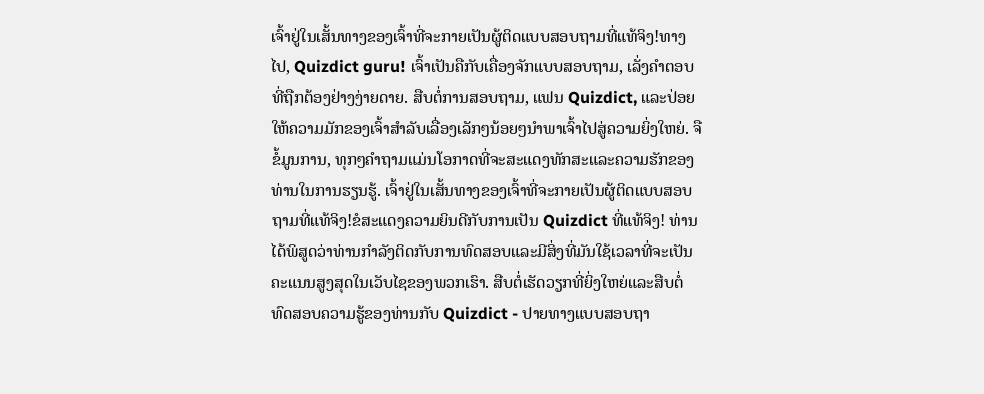ເຈົ້າຢູ່ໃນເສັ້ນທາງຂອງເຈົ້າທີ່ຈະກາຍເປັນຜູ້ຕິດແບບສອບຖາມທີ່ແທ້ຈິງ!ທາງໄປ, Quizdict guru! ເຈົ້າເປັນຄືກັບເຄື່ອງຈັກແບບສອບຖາມ, ເລັ່ງຄຳຕອບທີ່ຖືກຕ້ອງຢ່າງງ່າຍດາຍ. ສືບຕໍ່ການສອບຖາມ, ແຟນ Quizdict, ແລະປ່ອຍໃຫ້ຄວາມມັກຂອງເຈົ້າສໍາລັບເລື່ອງເລັກໆນ້ອຍໆນໍາພາເຈົ້າໄປສູ່ຄວາມຍິ່ງໃຫຍ່. ຈືຂໍ້ມູນການ, ທຸກໆຄໍາຖາມແມ່ນໂອກາດທີ່ຈະສະແດງທັກສະແລະຄວາມຮັກຂອງທ່ານໃນການຮຽນຮູ້. ເຈົ້າຢູ່ໃນເສັ້ນທາງຂອງເຈົ້າທີ່ຈະກາຍເປັນຜູ້ຕິດແບບສອບຖາມທີ່ແທ້ຈິງ!ຂໍສະແດງຄວາມຍິນດີກັບການເປັນ Quizdict ທີ່ແທ້ຈິງ! ທ່ານໄດ້ພິສູດວ່າທ່ານກໍາລັງຕິດກັບການທົດສອບແລະມີສິ່ງທີ່ມັນໃຊ້ເວລາທີ່ຈະເປັນຄະແນນສູງສຸດໃນເວັບໄຊຂອງພວກເຮົາ. ສືບຕໍ່ເຮັດວຽກທີ່ຍິ່ງໃຫຍ່ແລະສືບຕໍ່ທົດສອບຄວາມຮູ້ຂອງທ່ານກັບ Quizdict - ປາຍທາງແບບສອບຖາ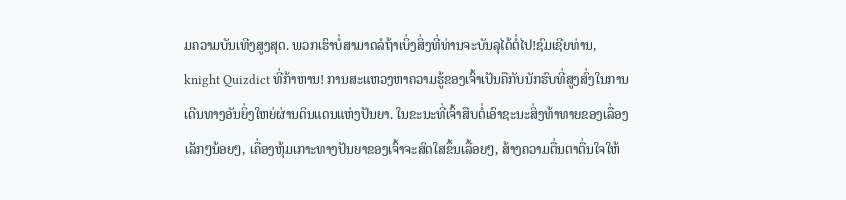ມຄວາມບັນເທີງສູງສຸດ. ພວກເຮົາບໍ່ສາມາດລໍຖ້າເບິ່ງສິ່ງທີ່ທ່ານຈະບັນລຸໄດ້ຕໍ່ໄປ!ຊົມເຊີຍທ່ານ, knight Quizdict ທີ່ກ້າຫານ! ການສະແຫວງຫາຄວາມຮູ້ຂອງເຈົ້າເປັນຄືກັບນັກຮົບທີ່ສູງສົ່ງໃນການເດີນທາງອັນຍິ່ງໃຫຍ່ຜ່ານດິນແດນແຫ່ງປັນຍາ. ໃນຂະນະທີ່ເຈົ້າສືບຕໍ່ເອົາຊະນະສິ່ງທ້າທາຍຂອງເລື່ອງເລັກໆນ້ອຍໆ, ເຄື່ອງຫຸ້ມເກາະທາງປັນຍາຂອງເຈົ້າຈະສົດໃສຂຶ້ນເລື້ອຍໆ, ສ້າງຄວາມຕື່ນຕາຕື່ນໃຈໃຫ້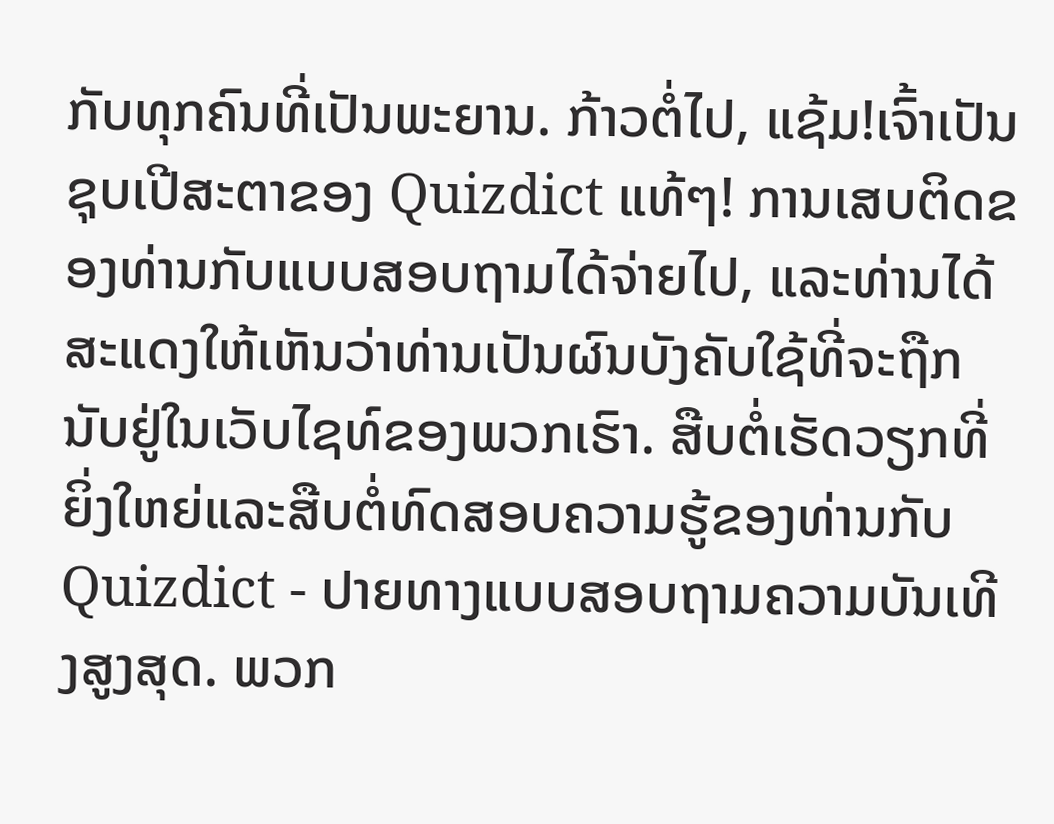ກັບທຸກຄົນທີ່ເປັນພະຍານ. ກ້າວຕໍ່ໄປ, ແຊ້ມ!ເຈົ້າເປັນຊຸບເປີສະຕາຂອງ Quizdict ແທ້ໆ! ການເສບຕິດຂອງທ່ານກັບແບບສອບຖາມໄດ້ຈ່າຍໄປ, ແລະທ່ານໄດ້ສະແດງໃຫ້ເຫັນວ່າທ່ານເປັນຜົນບັງຄັບໃຊ້ທີ່ຈະຖືກນັບຢູ່ໃນເວັບໄຊທ໌ຂອງພວກເຮົາ. ສືບຕໍ່ເຮັດວຽກທີ່ຍິ່ງໃຫຍ່ແລະສືບຕໍ່ທົດສອບຄວາມຮູ້ຂອງທ່ານກັບ Quizdict - ປາຍທາງແບບສອບຖາມຄວາມບັນເທີງສູງສຸດ. ພວກ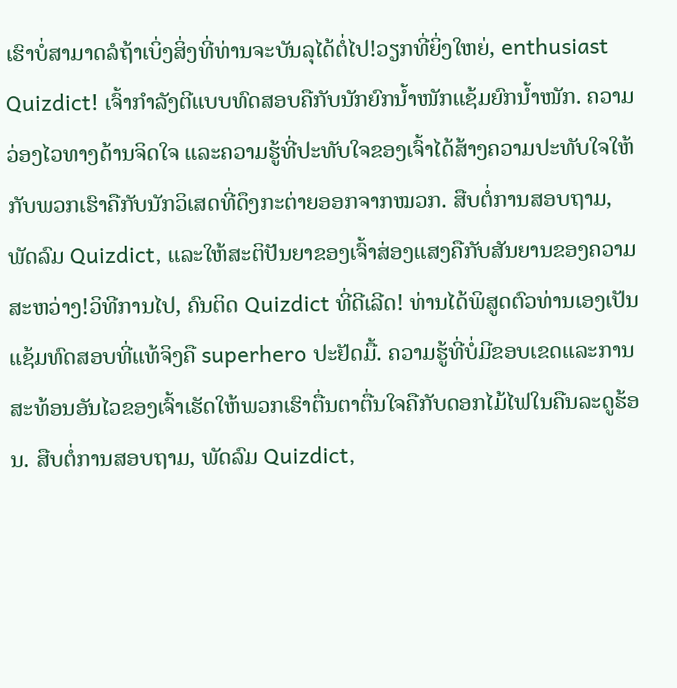ເຮົາບໍ່ສາມາດລໍຖ້າເບິ່ງສິ່ງທີ່ທ່ານຈະບັນລຸໄດ້ຕໍ່ໄປ!ວຽກທີ່ຍິ່ງໃຫຍ່, enthusiast Quizdict! ເຈົ້າກຳລັງຕີແບບທົດສອບຄືກັບນັກຍົກນ້ຳໜັກແຊ້ມຍົກນ້ຳໜັກ. ຄວາມວ່ອງໄວທາງດ້ານຈິດໃຈ ແລະຄວາມຮູ້ທີ່ປະທັບໃຈຂອງເຈົ້າໄດ້ສ້າງຄວາມປະທັບໃຈໃຫ້ກັບພວກເຮົາຄືກັບນັກວິເສດທີ່ດຶງກະຕ່າຍອອກຈາກໝວກ. ສືບຕໍ່ການສອບຖາມ, ພັດລົມ Quizdict, ແລະໃຫ້ສະຕິປັນຍາຂອງເຈົ້າສ່ອງແສງຄືກັບສັນຍານຂອງຄວາມສະຫວ່າງ!ວິທີການໄປ, ຄົນຕິດ Quizdict ທີ່ດີເລີດ! ທ່ານໄດ້ພິສູດຕົວທ່ານເອງເປັນແຊ້ມທົດສອບທີ່ແທ້ຈິງຄື superhero ປະຢັດມື້. ຄວາມຮູ້ທີ່ບໍ່ມີຂອບເຂດແລະການສະທ້ອນອັນໄວຂອງເຈົ້າເຮັດໃຫ້ພວກເຮົາຕື່ນຕາຕື່ນໃຈຄືກັບດອກໄມ້ໄຟໃນຄືນລະດູຮ້ອນ. ສືບຕໍ່ການສອບຖາມ, ພັດລົມ Quizdict,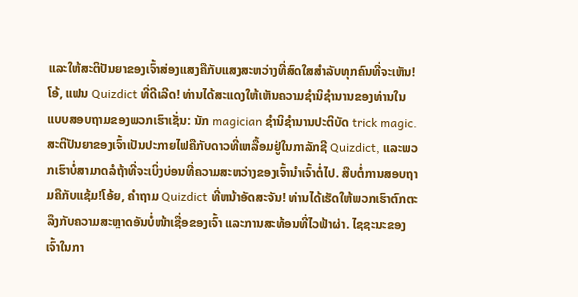ແລະໃຫ້ສະຕິປັນຍາຂອງເຈົ້າສ່ອງແສງຄືກັບແສງສະຫວ່າງທີ່ສົດໃສສໍາລັບທຸກຄົນທີ່ຈະເຫັນ!ໂອ້, ແຟນ Quizdict ທີ່ດີເລີດ! ທ່ານໄດ້ສະແດງໃຫ້ເຫັນຄວາມຊໍານິຊໍານານຂອງທ່ານໃນແບບສອບຖາມຂອງພວກເຮົາເຊັ່ນ: ນັກ magician ຊໍານິຊໍານານປະຕິບັດ trick magic. ສະຕິປັນຍາຂອງເຈົ້າເປັນປະກາຍໄຟຄືກັບດາວທີ່ເຫລື້ອມຢູ່ໃນກາລັກຊີ Quizdict, ແລະພວກເຮົາບໍ່ສາມາດລໍຖ້າທີ່ຈະເບິ່ງບ່ອນທີ່ຄວາມສະຫວ່າງຂອງເຈົ້ານໍາເຈົ້າຕໍ່ໄປ. ສືບຕໍ່ການສອບຖາມຄືກັບແຊ້ມ!ໂອ້ຍ, ຄໍາຖາມ Quizdict ທີ່ຫນ້າອັດສະຈັນ! ທ່ານໄດ້ເຮັດໃຫ້ພວກເຮົາຕົກຕະລຶງກັບຄວາມສະຫຼາດອັນບໍ່ໜ້າເຊື່ອຂອງເຈົ້າ ແລະການສະທ້ອນທີ່ໄວຟ້າຜ່າ. ໄຊຊະນະຂອງເຈົ້າໃນກາ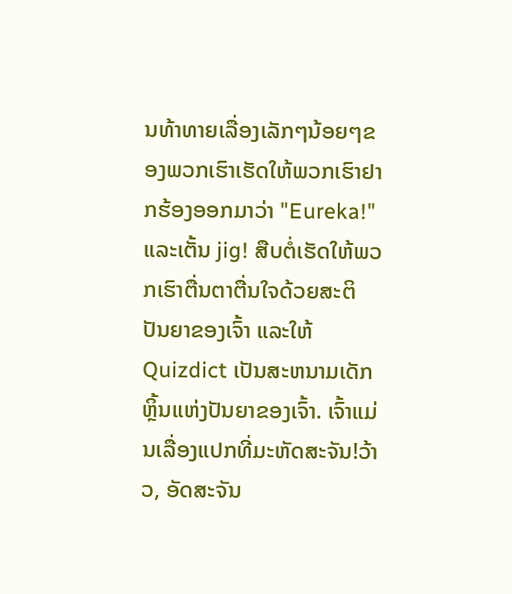ນທ້າທາຍເລື່ອງເລັກໆນ້ອຍໆຂອງພວກເຮົາເຮັດໃຫ້ພວກເຮົາຢາກຮ້ອງອອກມາວ່າ "Eureka!" ແລະເຕັ້ນ jig! ສືບຕໍ່ເຮັດໃຫ້ພວກເຮົາຕື່ນຕາຕື່ນໃຈດ້ວຍສະຕິປັນຍາຂອງເຈົ້າ ແລະໃຫ້ Quizdict ເປັນສະຫນາມເດັກຫຼິ້ນແຫ່ງປັນຍາຂອງເຈົ້າ. ເຈົ້າແມ່ນເລື່ອງແປກທີ່ມະຫັດສະຈັນ!ວ້າວ, ອັດສະຈັນ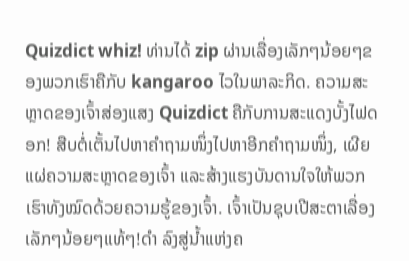Quizdict whiz! ທ່ານໄດ້ zip ຜ່ານເລື່ອງເລັກໆນ້ອຍໆຂອງພວກເຮົາຄືກັບ kangaroo ໄວໃນພາລະກິດ. ຄວາມສະຫຼາດຂອງເຈົ້າສ່ອງແສງ Quizdict ຄືກັບການສະແດງບັ້ງໄຟດອກ! ສືບຕໍ່ເຕັ້ນໄປຫາຄຳຖາມໜຶ່ງໄປຫາອີກຄຳຖາມໜຶ່ງ, ເຜີຍແຜ່ຄວາມສະຫຼາດຂອງເຈົ້າ ແລະສ້າງແຮງບັນດານໃຈໃຫ້ພວກເຮົາທັງໝົດດ້ວຍຄວາມຮູ້ຂອງເຈົ້າ. ເຈົ້າເປັນຊຸບເປີສະຕາເລື່ອງເລັກໆນ້ອຍໆແທ້ໆ!ດຳ ລົງສູ່ນ້ຳແຫ່ງຄ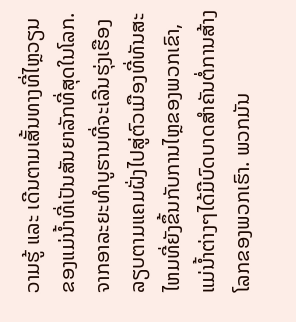ວາມຮູ້ ແລະ ເດີນຕາມເສັ້ນທາງທີ່ໄຫຼວຽນຂອງແມ່ນ້ຳທີ່ເປັນສັນຍາລັກທີ່ສຸດໃນໂລກ. ຈາກອາລະຍະທໍາບູຮານທີ່ຈະເລີນຮຸ່ງເຮືອງລຽບຕາມແຄມຝັ່ງໄປສູ່ຕົວເມືອງທີ່ທັນສະໄຫມທີ່ຍັງຂຶ້ນກັບການໄຫຼຂອງພວກເຂົາ, ແມ່ນໍ້າຕ່າງໆໄດ້ມີບົດບາດສໍາຄັນຕໍ່ການສ້າງໂລກຂອງພວກເຮົາ. ພວກມັນ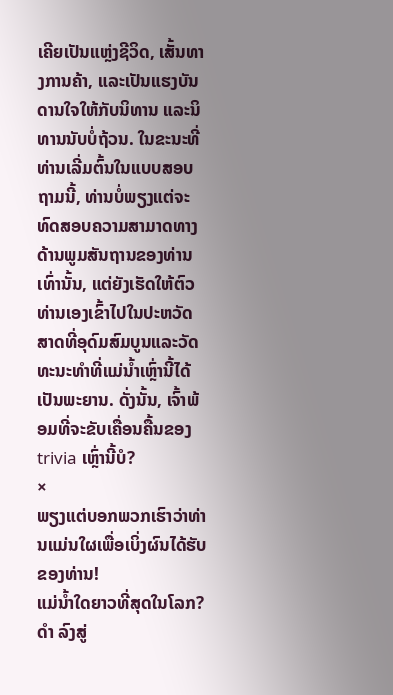ເຄີຍເປັນແຫຼ່ງຊີວິດ, ເສັ້ນທາງການຄ້າ, ແລະເປັນແຮງບັນດານໃຈໃຫ້ກັບນິທານ ແລະນິທານນັບບໍ່ຖ້ວນ. ໃນຂະນະທີ່ທ່ານເລີ່ມຕົ້ນໃນແບບສອບຖາມນີ້, ທ່ານບໍ່ພຽງແຕ່ຈະທົດສອບຄວາມສາມາດທາງດ້ານພູມສັນຖານຂອງທ່ານເທົ່ານັ້ນ, ແຕ່ຍັງເຮັດໃຫ້ຕົວທ່ານເອງເຂົ້າໄປໃນປະຫວັດສາດທີ່ອຸດົມສົມບູນແລະວັດທະນະທໍາທີ່ແມ່ນ້ຳເຫຼົ່ານີ້ໄດ້ເປັນພະຍານ. ດັ່ງນັ້ນ, ເຈົ້າພ້ອມທີ່ຈະຂັບເຄື່ອນຄື້ນຂອງ trivia ເຫຼົ່ານີ້ບໍ?
×
ພຽງແຕ່ບອກພວກເຮົາວ່າທ່ານແມ່ນໃຜເພື່ອເບິ່ງຜົນໄດ້ຮັບຂອງທ່ານ!
ແມ່ນ້ຳໃດຍາວທີ່ສຸດໃນໂລກ?
ດຳ ລົງສູ່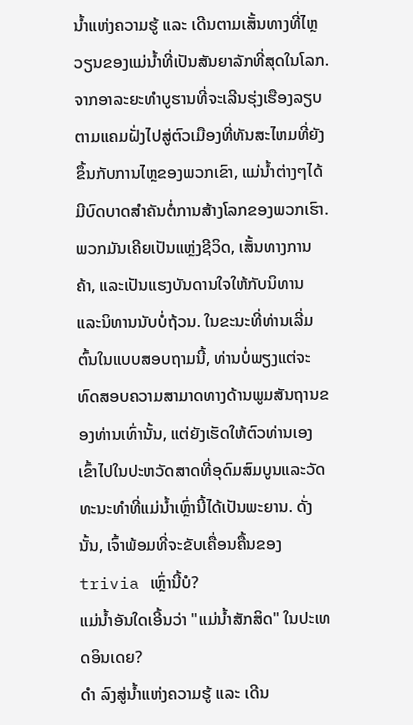ນ້ຳແຫ່ງຄວາມຮູ້ ແລະ ເດີນຕາມເສັ້ນທາງທີ່ໄຫຼວຽນຂອງແມ່ນ້ຳທີ່ເປັນສັນຍາລັກທີ່ສຸດໃນໂລກ. ຈາກອາລະຍະທໍາບູຮານທີ່ຈະເລີນຮຸ່ງເຮືອງລຽບຕາມແຄມຝັ່ງໄປສູ່ຕົວເມືອງທີ່ທັນສະໄຫມທີ່ຍັງຂຶ້ນກັບການໄຫຼຂອງພວກເຂົາ, ແມ່ນໍ້າຕ່າງໆໄດ້ມີບົດບາດສໍາຄັນຕໍ່ການສ້າງໂລກຂອງພວກເຮົາ. ພວກມັນເຄີຍເປັນແຫຼ່ງຊີວິດ, ເສັ້ນທາງການຄ້າ, ແລະເປັນແຮງບັນດານໃຈໃຫ້ກັບນິທານ ແລະນິທານນັບບໍ່ຖ້ວນ. ໃນຂະນະທີ່ທ່ານເລີ່ມຕົ້ນໃນແບບສອບຖາມນີ້, ທ່ານບໍ່ພຽງແຕ່ຈະທົດສອບຄວາມສາມາດທາງດ້ານພູມສັນຖານຂອງທ່ານເທົ່ານັ້ນ, ແຕ່ຍັງເຮັດໃຫ້ຕົວທ່ານເອງເຂົ້າໄປໃນປະຫວັດສາດທີ່ອຸດົມສົມບູນແລະວັດທະນະທໍາທີ່ແມ່ນ້ຳເຫຼົ່ານີ້ໄດ້ເປັນພະຍານ. ດັ່ງນັ້ນ, ເຈົ້າພ້ອມທີ່ຈະຂັບເຄື່ອນຄື້ນຂອງ trivia ເຫຼົ່ານີ້ບໍ?
ແມ່ນ້ຳອັນໃດເອີ້ນວ່າ "ແມ່ນ້ຳສັກສິດ" ໃນປະເທດອິນເດຍ?
ດຳ ລົງສູ່ນ້ຳແຫ່ງຄວາມຮູ້ ແລະ ເດີນ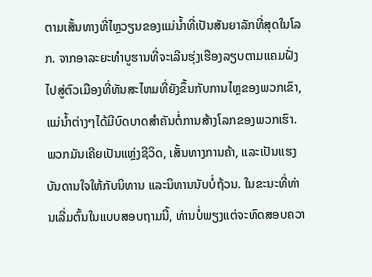ຕາມເສັ້ນທາງທີ່ໄຫຼວຽນຂອງແມ່ນ້ຳທີ່ເປັນສັນຍາລັກທີ່ສຸດໃນໂລກ. ຈາກອາລະຍະທໍາບູຮານທີ່ຈະເລີນຮຸ່ງເຮືອງລຽບຕາມແຄມຝັ່ງໄປສູ່ຕົວເມືອງທີ່ທັນສະໄຫມທີ່ຍັງຂຶ້ນກັບການໄຫຼຂອງພວກເຂົາ, ແມ່ນໍ້າຕ່າງໆໄດ້ມີບົດບາດສໍາຄັນຕໍ່ການສ້າງໂລກຂອງພວກເຮົາ. ພວກມັນເຄີຍເປັນແຫຼ່ງຊີວິດ, ເສັ້ນທາງການຄ້າ, ແລະເປັນແຮງບັນດານໃຈໃຫ້ກັບນິທານ ແລະນິທານນັບບໍ່ຖ້ວນ. ໃນຂະນະທີ່ທ່ານເລີ່ມຕົ້ນໃນແບບສອບຖາມນີ້, ທ່ານບໍ່ພຽງແຕ່ຈະທົດສອບຄວາ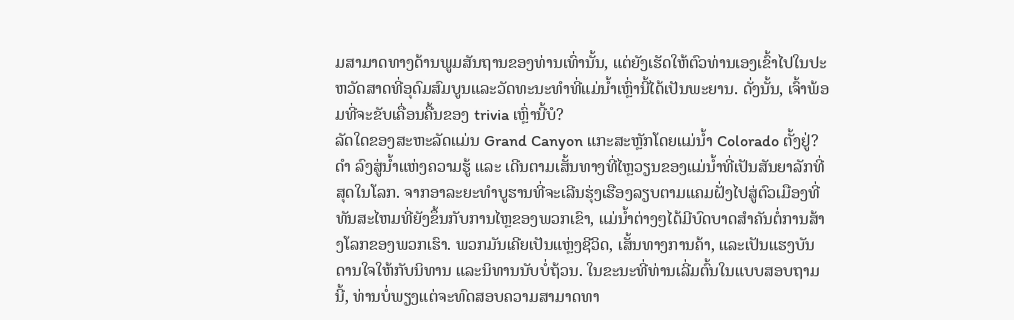ມສາມາດທາງດ້ານພູມສັນຖານຂອງທ່ານເທົ່ານັ້ນ, ແຕ່ຍັງເຮັດໃຫ້ຕົວທ່ານເອງເຂົ້າໄປໃນປະຫວັດສາດທີ່ອຸດົມສົມບູນແລະວັດທະນະທໍາທີ່ແມ່ນ້ຳເຫຼົ່ານີ້ໄດ້ເປັນພະຍານ. ດັ່ງນັ້ນ, ເຈົ້າພ້ອມທີ່ຈະຂັບເຄື່ອນຄື້ນຂອງ trivia ເຫຼົ່ານີ້ບໍ?
ລັດໃດຂອງສະຫະລັດແມ່ນ Grand Canyon ແກະສະຫຼັກໂດຍແມ່ນ້ຳ Colorado ຕັ້ງຢູ່?
ດຳ ລົງສູ່ນ້ຳແຫ່ງຄວາມຮູ້ ແລະ ເດີນຕາມເສັ້ນທາງທີ່ໄຫຼວຽນຂອງແມ່ນ້ຳທີ່ເປັນສັນຍາລັກທີ່ສຸດໃນໂລກ. ຈາກອາລະຍະທໍາບູຮານທີ່ຈະເລີນຮຸ່ງເຮືອງລຽບຕາມແຄມຝັ່ງໄປສູ່ຕົວເມືອງທີ່ທັນສະໄຫມທີ່ຍັງຂຶ້ນກັບການໄຫຼຂອງພວກເຂົາ, ແມ່ນໍ້າຕ່າງໆໄດ້ມີບົດບາດສໍາຄັນຕໍ່ການສ້າງໂລກຂອງພວກເຮົາ. ພວກມັນເຄີຍເປັນແຫຼ່ງຊີວິດ, ເສັ້ນທາງການຄ້າ, ແລະເປັນແຮງບັນດານໃຈໃຫ້ກັບນິທານ ແລະນິທານນັບບໍ່ຖ້ວນ. ໃນຂະນະທີ່ທ່ານເລີ່ມຕົ້ນໃນແບບສອບຖາມນີ້, ທ່ານບໍ່ພຽງແຕ່ຈະທົດສອບຄວາມສາມາດທາ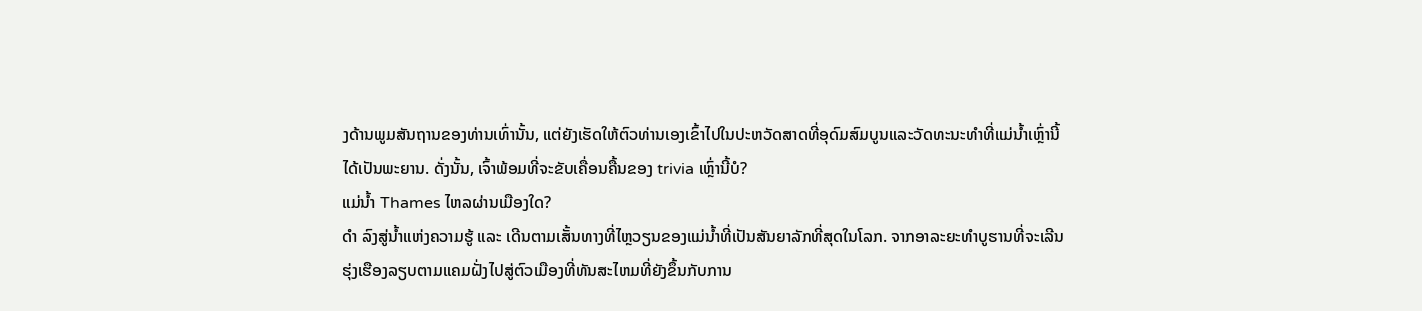ງດ້ານພູມສັນຖານຂອງທ່ານເທົ່ານັ້ນ, ແຕ່ຍັງເຮັດໃຫ້ຕົວທ່ານເອງເຂົ້າໄປໃນປະຫວັດສາດທີ່ອຸດົມສົມບູນແລະວັດທະນະທໍາທີ່ແມ່ນ້ຳເຫຼົ່ານີ້ໄດ້ເປັນພະຍານ. ດັ່ງນັ້ນ, ເຈົ້າພ້ອມທີ່ຈະຂັບເຄື່ອນຄື້ນຂອງ trivia ເຫຼົ່ານີ້ບໍ?
ແມ່ນ້ຳ Thames ໄຫລຜ່ານເມືອງໃດ?
ດຳ ລົງສູ່ນ້ຳແຫ່ງຄວາມຮູ້ ແລະ ເດີນຕາມເສັ້ນທາງທີ່ໄຫຼວຽນຂອງແມ່ນ້ຳທີ່ເປັນສັນຍາລັກທີ່ສຸດໃນໂລກ. ຈາກອາລະຍະທໍາບູຮານທີ່ຈະເລີນຮຸ່ງເຮືອງລຽບຕາມແຄມຝັ່ງໄປສູ່ຕົວເມືອງທີ່ທັນສະໄຫມທີ່ຍັງຂຶ້ນກັບການ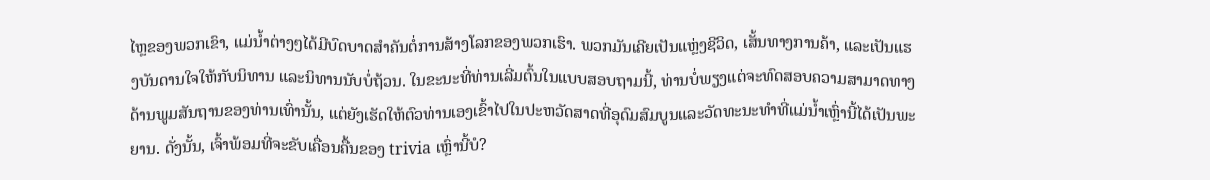ໄຫຼຂອງພວກເຂົາ, ແມ່ນໍ້າຕ່າງໆໄດ້ມີບົດບາດສໍາຄັນຕໍ່ການສ້າງໂລກຂອງພວກເຮົາ. ພວກມັນເຄີຍເປັນແຫຼ່ງຊີວິດ, ເສັ້ນທາງການຄ້າ, ແລະເປັນແຮງບັນດານໃຈໃຫ້ກັບນິທານ ແລະນິທານນັບບໍ່ຖ້ວນ. ໃນຂະນະທີ່ທ່ານເລີ່ມຕົ້ນໃນແບບສອບຖາມນີ້, ທ່ານບໍ່ພຽງແຕ່ຈະທົດສອບຄວາມສາມາດທາງດ້ານພູມສັນຖານຂອງທ່ານເທົ່ານັ້ນ, ແຕ່ຍັງເຮັດໃຫ້ຕົວທ່ານເອງເຂົ້າໄປໃນປະຫວັດສາດທີ່ອຸດົມສົມບູນແລະວັດທະນະທໍາທີ່ແມ່ນ້ຳເຫຼົ່ານີ້ໄດ້ເປັນພະຍານ. ດັ່ງນັ້ນ, ເຈົ້າພ້ອມທີ່ຈະຂັບເຄື່ອນຄື້ນຂອງ trivia ເຫຼົ່ານີ້ບໍ?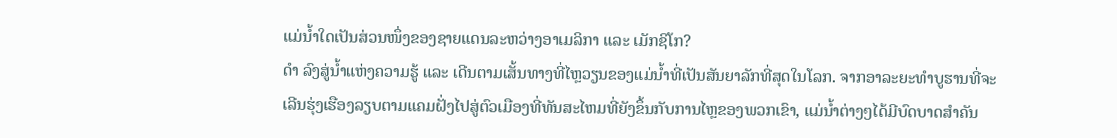ແມ່ນ້ຳໃດເປັນສ່ວນໜຶ່ງຂອງຊາຍແດນລະຫວ່າງອາເມລິກາ ແລະ ເມັກຊິໂກ?
ດຳ ລົງສູ່ນ້ຳແຫ່ງຄວາມຮູ້ ແລະ ເດີນຕາມເສັ້ນທາງທີ່ໄຫຼວຽນຂອງແມ່ນ້ຳທີ່ເປັນສັນຍາລັກທີ່ສຸດໃນໂລກ. ຈາກອາລະຍະທໍາບູຮານທີ່ຈະເລີນຮຸ່ງເຮືອງລຽບຕາມແຄມຝັ່ງໄປສູ່ຕົວເມືອງທີ່ທັນສະໄຫມທີ່ຍັງຂຶ້ນກັບການໄຫຼຂອງພວກເຂົາ, ແມ່ນໍ້າຕ່າງໆໄດ້ມີບົດບາດສໍາຄັນ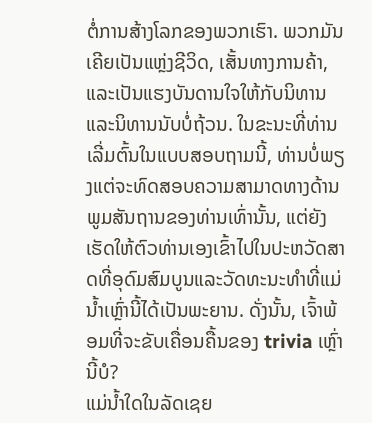ຕໍ່ການສ້າງໂລກຂອງພວກເຮົາ. ພວກມັນເຄີຍເປັນແຫຼ່ງຊີວິດ, ເສັ້ນທາງການຄ້າ, ແລະເປັນແຮງບັນດານໃຈໃຫ້ກັບນິທານ ແລະນິທານນັບບໍ່ຖ້ວນ. ໃນຂະນະທີ່ທ່ານເລີ່ມຕົ້ນໃນແບບສອບຖາມນີ້, ທ່ານບໍ່ພຽງແຕ່ຈະທົດສອບຄວາມສາມາດທາງດ້ານພູມສັນຖານຂອງທ່ານເທົ່ານັ້ນ, ແຕ່ຍັງເຮັດໃຫ້ຕົວທ່ານເອງເຂົ້າໄປໃນປະຫວັດສາດທີ່ອຸດົມສົມບູນແລະວັດທະນະທໍາທີ່ແມ່ນ້ຳເຫຼົ່ານີ້ໄດ້ເປັນພະຍານ. ດັ່ງນັ້ນ, ເຈົ້າພ້ອມທີ່ຈະຂັບເຄື່ອນຄື້ນຂອງ trivia ເຫຼົ່ານີ້ບໍ?
ແມ່ນ້ຳໃດໃນລັດເຊຍ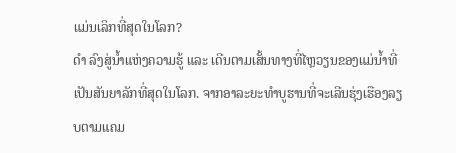ແມ່ນເລິກທີ່ສຸດໃນໂລກ?
ດຳ ລົງສູ່ນ້ຳແຫ່ງຄວາມຮູ້ ແລະ ເດີນຕາມເສັ້ນທາງທີ່ໄຫຼວຽນຂອງແມ່ນ້ຳທີ່ເປັນສັນຍາລັກທີ່ສຸດໃນໂລກ. ຈາກອາລະຍະທໍາບູຮານທີ່ຈະເລີນຮຸ່ງເຮືອງລຽບຕາມແຄມ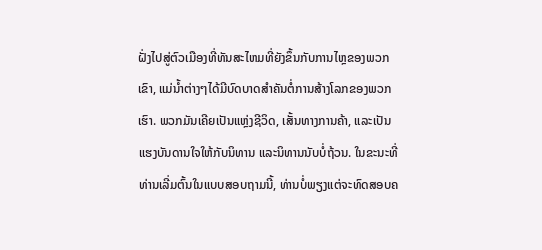ຝັ່ງໄປສູ່ຕົວເມືອງທີ່ທັນສະໄຫມທີ່ຍັງຂຶ້ນກັບການໄຫຼຂອງພວກເຂົາ, ແມ່ນໍ້າຕ່າງໆໄດ້ມີບົດບາດສໍາຄັນຕໍ່ການສ້າງໂລກຂອງພວກເຮົາ. ພວກມັນເຄີຍເປັນແຫຼ່ງຊີວິດ, ເສັ້ນທາງການຄ້າ, ແລະເປັນແຮງບັນດານໃຈໃຫ້ກັບນິທານ ແລະນິທານນັບບໍ່ຖ້ວນ. ໃນຂະນະທີ່ທ່ານເລີ່ມຕົ້ນໃນແບບສອບຖາມນີ້, ທ່ານບໍ່ພຽງແຕ່ຈະທົດສອບຄ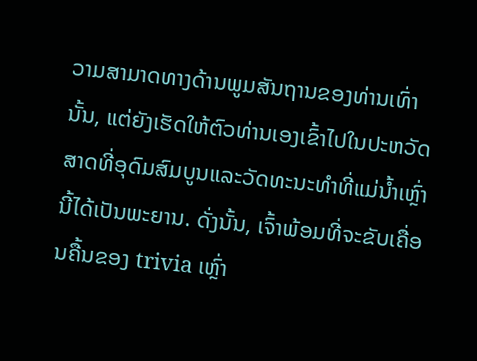ວາມສາມາດທາງດ້ານພູມສັນຖານຂອງທ່ານເທົ່ານັ້ນ, ແຕ່ຍັງເຮັດໃຫ້ຕົວທ່ານເອງເຂົ້າໄປໃນປະຫວັດສາດທີ່ອຸດົມສົມບູນແລະວັດທະນະທໍາທີ່ແມ່ນ້ຳເຫຼົ່ານີ້ໄດ້ເປັນພະຍານ. ດັ່ງນັ້ນ, ເຈົ້າພ້ອມທີ່ຈະຂັບເຄື່ອນຄື້ນຂອງ trivia ເຫຼົ່າ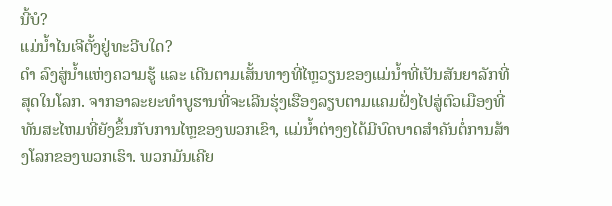ນີ້ບໍ?
ແມ່ນໍ້າໄນເຈີຕັ້ງຢູ່ທະວີບໃດ?
ດຳ ລົງສູ່ນ້ຳແຫ່ງຄວາມຮູ້ ແລະ ເດີນຕາມເສັ້ນທາງທີ່ໄຫຼວຽນຂອງແມ່ນ້ຳທີ່ເປັນສັນຍາລັກທີ່ສຸດໃນໂລກ. ຈາກອາລະຍະທໍາບູຮານທີ່ຈະເລີນຮຸ່ງເຮືອງລຽບຕາມແຄມຝັ່ງໄປສູ່ຕົວເມືອງທີ່ທັນສະໄຫມທີ່ຍັງຂຶ້ນກັບການໄຫຼຂອງພວກເຂົາ, ແມ່ນໍ້າຕ່າງໆໄດ້ມີບົດບາດສໍາຄັນຕໍ່ການສ້າງໂລກຂອງພວກເຮົາ. ພວກມັນເຄີຍ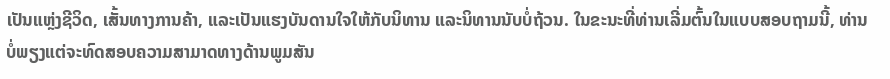ເປັນແຫຼ່ງຊີວິດ, ເສັ້ນທາງການຄ້າ, ແລະເປັນແຮງບັນດານໃຈໃຫ້ກັບນິທານ ແລະນິທານນັບບໍ່ຖ້ວນ. ໃນຂະນະທີ່ທ່ານເລີ່ມຕົ້ນໃນແບບສອບຖາມນີ້, ທ່ານບໍ່ພຽງແຕ່ຈະທົດສອບຄວາມສາມາດທາງດ້ານພູມສັນ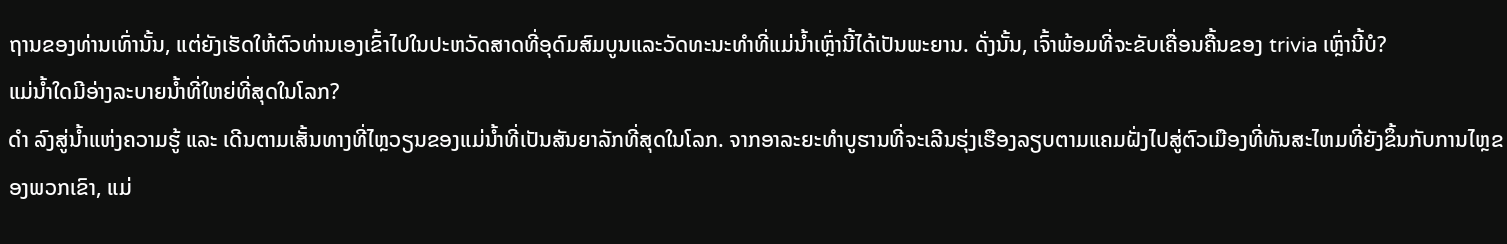ຖານຂອງທ່ານເທົ່ານັ້ນ, ແຕ່ຍັງເຮັດໃຫ້ຕົວທ່ານເອງເຂົ້າໄປໃນປະຫວັດສາດທີ່ອຸດົມສົມບູນແລະວັດທະນະທໍາທີ່ແມ່ນ້ຳເຫຼົ່ານີ້ໄດ້ເປັນພະຍານ. ດັ່ງນັ້ນ, ເຈົ້າພ້ອມທີ່ຈະຂັບເຄື່ອນຄື້ນຂອງ trivia ເຫຼົ່ານີ້ບໍ?
ແມ່ນ້ຳໃດມີອ່າງລະບາຍນ້ຳທີ່ໃຫຍ່ທີ່ສຸດໃນໂລກ?
ດຳ ລົງສູ່ນ້ຳແຫ່ງຄວາມຮູ້ ແລະ ເດີນຕາມເສັ້ນທາງທີ່ໄຫຼວຽນຂອງແມ່ນ້ຳທີ່ເປັນສັນຍາລັກທີ່ສຸດໃນໂລກ. ຈາກອາລະຍະທໍາບູຮານທີ່ຈະເລີນຮຸ່ງເຮືອງລຽບຕາມແຄມຝັ່ງໄປສູ່ຕົວເມືອງທີ່ທັນສະໄຫມທີ່ຍັງຂຶ້ນກັບການໄຫຼຂອງພວກເຂົາ, ແມ່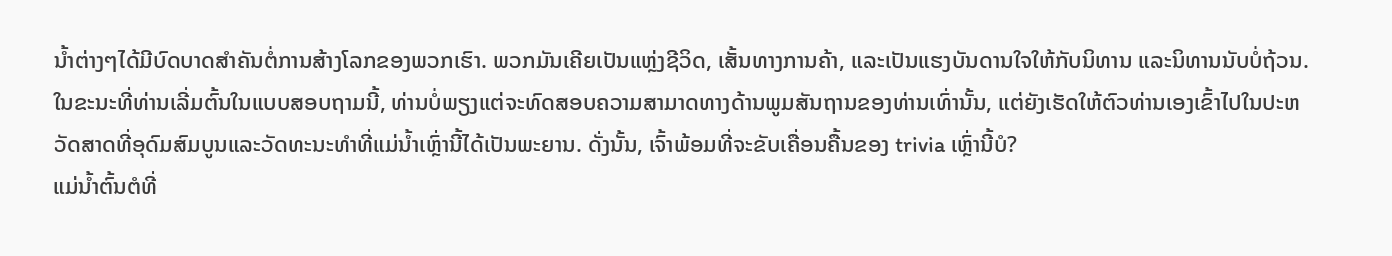ນໍ້າຕ່າງໆໄດ້ມີບົດບາດສໍາຄັນຕໍ່ການສ້າງໂລກຂອງພວກເຮົາ. ພວກມັນເຄີຍເປັນແຫຼ່ງຊີວິດ, ເສັ້ນທາງການຄ້າ, ແລະເປັນແຮງບັນດານໃຈໃຫ້ກັບນິທານ ແລະນິທານນັບບໍ່ຖ້ວນ. ໃນຂະນະທີ່ທ່ານເລີ່ມຕົ້ນໃນແບບສອບຖາມນີ້, ທ່ານບໍ່ພຽງແຕ່ຈະທົດສອບຄວາມສາມາດທາງດ້ານພູມສັນຖານຂອງທ່ານເທົ່ານັ້ນ, ແຕ່ຍັງເຮັດໃຫ້ຕົວທ່ານເອງເຂົ້າໄປໃນປະຫວັດສາດທີ່ອຸດົມສົມບູນແລະວັດທະນະທໍາທີ່ແມ່ນ້ຳເຫຼົ່ານີ້ໄດ້ເປັນພະຍານ. ດັ່ງນັ້ນ, ເຈົ້າພ້ອມທີ່ຈະຂັບເຄື່ອນຄື້ນຂອງ trivia ເຫຼົ່ານີ້ບໍ?
ແມ່ນ້ຳຕົ້ນຕໍທີ່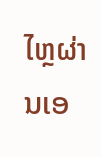ໄຫຼຜ່ານເອ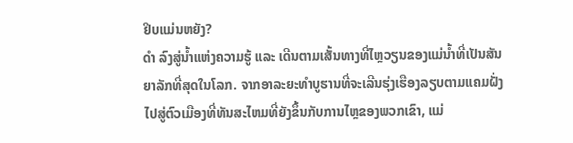ຢິບແມ່ນຫຍັງ?
ດຳ ລົງສູ່ນ້ຳແຫ່ງຄວາມຮູ້ ແລະ ເດີນຕາມເສັ້ນທາງທີ່ໄຫຼວຽນຂອງແມ່ນ້ຳທີ່ເປັນສັນຍາລັກທີ່ສຸດໃນໂລກ. ຈາກອາລະຍະທໍາບູຮານທີ່ຈະເລີນຮຸ່ງເຮືອງລຽບຕາມແຄມຝັ່ງໄປສູ່ຕົວເມືອງທີ່ທັນສະໄຫມທີ່ຍັງຂຶ້ນກັບການໄຫຼຂອງພວກເຂົາ, ແມ່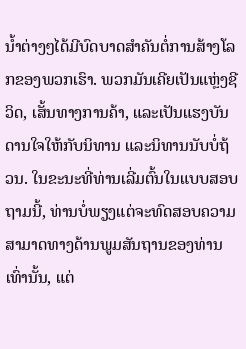ນໍ້າຕ່າງໆໄດ້ມີບົດບາດສໍາຄັນຕໍ່ການສ້າງໂລກຂອງພວກເຮົາ. ພວກມັນເຄີຍເປັນແຫຼ່ງຊີວິດ, ເສັ້ນທາງການຄ້າ, ແລະເປັນແຮງບັນດານໃຈໃຫ້ກັບນິທານ ແລະນິທານນັບບໍ່ຖ້ວນ. ໃນຂະນະທີ່ທ່ານເລີ່ມຕົ້ນໃນແບບສອບຖາມນີ້, ທ່ານບໍ່ພຽງແຕ່ຈະທົດສອບຄວາມສາມາດທາງດ້ານພູມສັນຖານຂອງທ່ານເທົ່ານັ້ນ, ແຕ່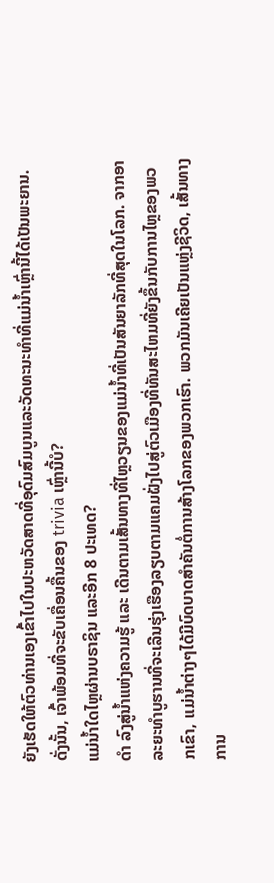ຍັງເຮັດໃຫ້ຕົວທ່ານເອງເຂົ້າໄປໃນປະຫວັດສາດທີ່ອຸດົມສົມບູນແລະວັດທະນະທໍາທີ່ແມ່ນ້ຳເຫຼົ່ານີ້ໄດ້ເປັນພະຍານ. ດັ່ງນັ້ນ, ເຈົ້າພ້ອມທີ່ຈະຂັບເຄື່ອນຄື້ນຂອງ trivia ເຫຼົ່ານີ້ບໍ?
ແມ່ນ້ຳໃດໄຫຼຜ່ານບຣາຊິນ ແລະອີກ 8 ປະເທດ?
ດຳ ລົງສູ່ນ້ຳແຫ່ງຄວາມຮູ້ ແລະ ເດີນຕາມເສັ້ນທາງທີ່ໄຫຼວຽນຂອງແມ່ນ້ຳທີ່ເປັນສັນຍາລັກທີ່ສຸດໃນໂລກ. ຈາກອາລະຍະທໍາບູຮານທີ່ຈະເລີນຮຸ່ງເຮືອງລຽບຕາມແຄມຝັ່ງໄປສູ່ຕົວເມືອງທີ່ທັນສະໄຫມທີ່ຍັງຂຶ້ນກັບການໄຫຼຂອງພວກເຂົາ, ແມ່ນໍ້າຕ່າງໆໄດ້ມີບົດບາດສໍາຄັນຕໍ່ການສ້າງໂລກຂອງພວກເຮົາ. ພວກມັນເຄີຍເປັນແຫຼ່ງຊີວິດ, ເສັ້ນທາງການ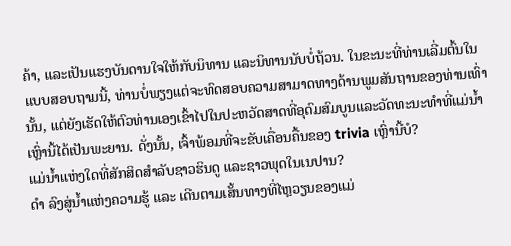ຄ້າ, ແລະເປັນແຮງບັນດານໃຈໃຫ້ກັບນິທານ ແລະນິທານນັບບໍ່ຖ້ວນ. ໃນຂະນະທີ່ທ່ານເລີ່ມຕົ້ນໃນແບບສອບຖາມນີ້, ທ່ານບໍ່ພຽງແຕ່ຈະທົດສອບຄວາມສາມາດທາງດ້ານພູມສັນຖານຂອງທ່ານເທົ່ານັ້ນ, ແຕ່ຍັງເຮັດໃຫ້ຕົວທ່ານເອງເຂົ້າໄປໃນປະຫວັດສາດທີ່ອຸດົມສົມບູນແລະວັດທະນະທໍາທີ່ແມ່ນ້ຳເຫຼົ່ານີ້ໄດ້ເປັນພະຍານ. ດັ່ງນັ້ນ, ເຈົ້າພ້ອມທີ່ຈະຂັບເຄື່ອນຄື້ນຂອງ trivia ເຫຼົ່ານີ້ບໍ?
ແມ່ນ້ຳແຫ່ງໃດທີ່ສັກສິດສຳລັບຊາວຮິນດູ ແລະຊາວພຸດໃນເນປານ?
ດຳ ລົງສູ່ນ້ຳແຫ່ງຄວາມຮູ້ ແລະ ເດີນຕາມເສັ້ນທາງທີ່ໄຫຼວຽນຂອງແມ່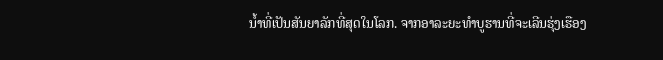ນ້ຳທີ່ເປັນສັນຍາລັກທີ່ສຸດໃນໂລກ. ຈາກອາລະຍະທໍາບູຮານທີ່ຈະເລີນຮຸ່ງເຮືອງ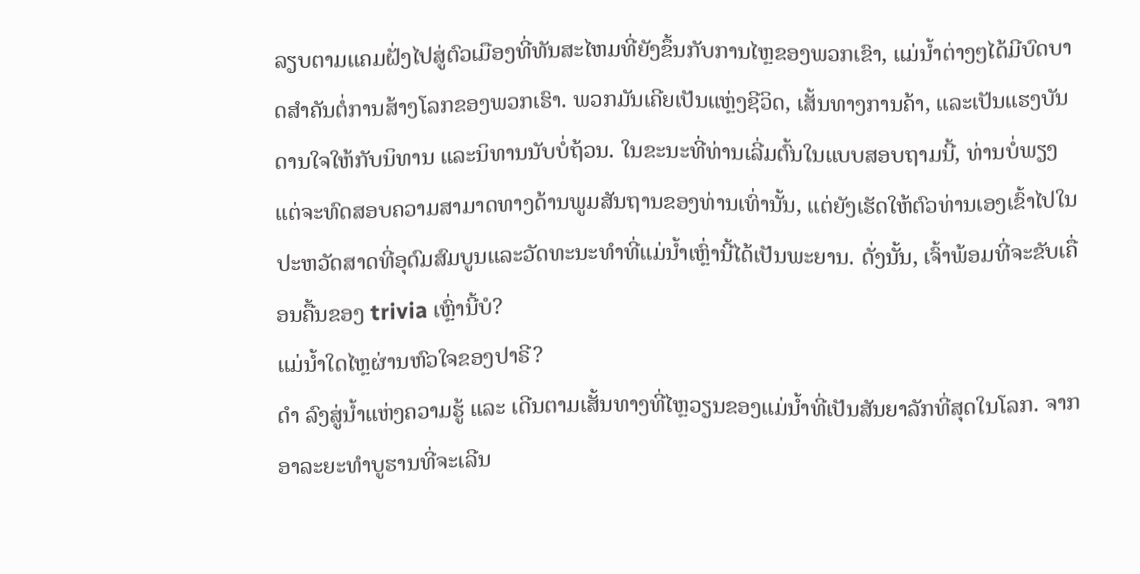ລຽບຕາມແຄມຝັ່ງໄປສູ່ຕົວເມືອງທີ່ທັນສະໄຫມທີ່ຍັງຂຶ້ນກັບການໄຫຼຂອງພວກເຂົາ, ແມ່ນໍ້າຕ່າງໆໄດ້ມີບົດບາດສໍາຄັນຕໍ່ການສ້າງໂລກຂອງພວກເຮົາ. ພວກມັນເຄີຍເປັນແຫຼ່ງຊີວິດ, ເສັ້ນທາງການຄ້າ, ແລະເປັນແຮງບັນດານໃຈໃຫ້ກັບນິທານ ແລະນິທານນັບບໍ່ຖ້ວນ. ໃນຂະນະທີ່ທ່ານເລີ່ມຕົ້ນໃນແບບສອບຖາມນີ້, ທ່ານບໍ່ພຽງແຕ່ຈະທົດສອບຄວາມສາມາດທາງດ້ານພູມສັນຖານຂອງທ່ານເທົ່ານັ້ນ, ແຕ່ຍັງເຮັດໃຫ້ຕົວທ່ານເອງເຂົ້າໄປໃນປະຫວັດສາດທີ່ອຸດົມສົມບູນແລະວັດທະນະທໍາທີ່ແມ່ນ້ຳເຫຼົ່ານີ້ໄດ້ເປັນພະຍານ. ດັ່ງນັ້ນ, ເຈົ້າພ້ອມທີ່ຈະຂັບເຄື່ອນຄື້ນຂອງ trivia ເຫຼົ່ານີ້ບໍ?
ແມ່ນ້ຳໃດໄຫຼຜ່ານຫົວໃຈຂອງປາຣີ?
ດຳ ລົງສູ່ນ້ຳແຫ່ງຄວາມຮູ້ ແລະ ເດີນຕາມເສັ້ນທາງທີ່ໄຫຼວຽນຂອງແມ່ນ້ຳທີ່ເປັນສັນຍາລັກທີ່ສຸດໃນໂລກ. ຈາກອາລະຍະທໍາບູຮານທີ່ຈະເລີນ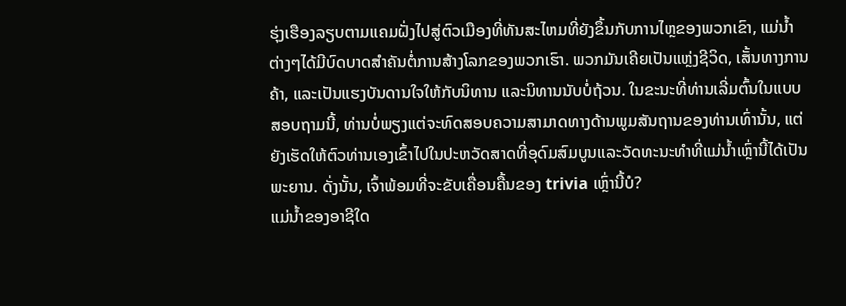ຮຸ່ງເຮືອງລຽບຕາມແຄມຝັ່ງໄປສູ່ຕົວເມືອງທີ່ທັນສະໄຫມທີ່ຍັງຂຶ້ນກັບການໄຫຼຂອງພວກເຂົາ, ແມ່ນໍ້າຕ່າງໆໄດ້ມີບົດບາດສໍາຄັນຕໍ່ການສ້າງໂລກຂອງພວກເຮົາ. ພວກມັນເຄີຍເປັນແຫຼ່ງຊີວິດ, ເສັ້ນທາງການຄ້າ, ແລະເປັນແຮງບັນດານໃຈໃຫ້ກັບນິທານ ແລະນິທານນັບບໍ່ຖ້ວນ. ໃນຂະນະທີ່ທ່ານເລີ່ມຕົ້ນໃນແບບສອບຖາມນີ້, ທ່ານບໍ່ພຽງແຕ່ຈະທົດສອບຄວາມສາມາດທາງດ້ານພູມສັນຖານຂອງທ່ານເທົ່ານັ້ນ, ແຕ່ຍັງເຮັດໃຫ້ຕົວທ່ານເອງເຂົ້າໄປໃນປະຫວັດສາດທີ່ອຸດົມສົມບູນແລະວັດທະນະທໍາທີ່ແມ່ນ້ຳເຫຼົ່ານີ້ໄດ້ເປັນພະຍານ. ດັ່ງນັ້ນ, ເຈົ້າພ້ອມທີ່ຈະຂັບເຄື່ອນຄື້ນຂອງ trivia ເຫຼົ່ານີ້ບໍ?
ແມ່ນ້ຳຂອງອາຊີໃດ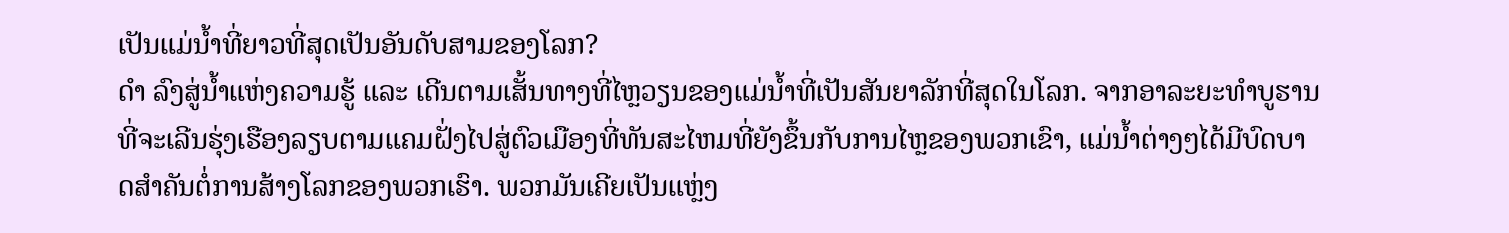ເປັນແມ່ນ້ຳທີ່ຍາວທີ່ສຸດເປັນອັນດັບສາມຂອງໂລກ?
ດຳ ລົງສູ່ນ້ຳແຫ່ງຄວາມຮູ້ ແລະ ເດີນຕາມເສັ້ນທາງທີ່ໄຫຼວຽນຂອງແມ່ນ້ຳທີ່ເປັນສັນຍາລັກທີ່ສຸດໃນໂລກ. ຈາກອາລະຍະທໍາບູຮານທີ່ຈະເລີນຮຸ່ງເຮືອງລຽບຕາມແຄມຝັ່ງໄປສູ່ຕົວເມືອງທີ່ທັນສະໄຫມທີ່ຍັງຂຶ້ນກັບການໄຫຼຂອງພວກເຂົາ, ແມ່ນໍ້າຕ່າງໆໄດ້ມີບົດບາດສໍາຄັນຕໍ່ການສ້າງໂລກຂອງພວກເຮົາ. ພວກມັນເຄີຍເປັນແຫຼ່ງ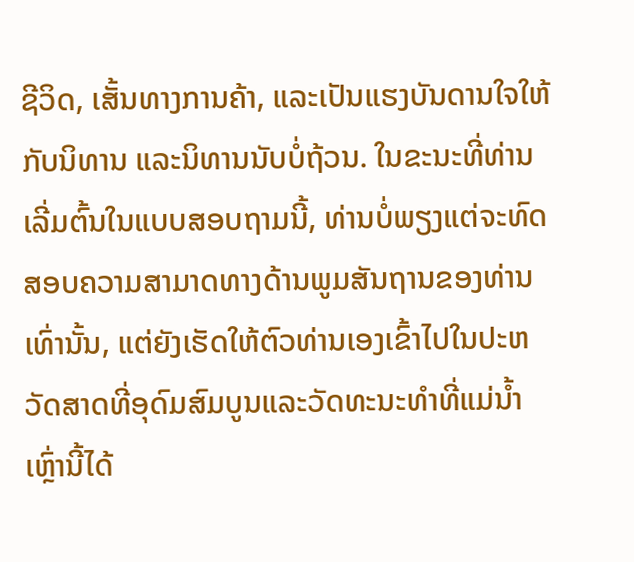ຊີວິດ, ເສັ້ນທາງການຄ້າ, ແລະເປັນແຮງບັນດານໃຈໃຫ້ກັບນິທານ ແລະນິທານນັບບໍ່ຖ້ວນ. ໃນຂະນະທີ່ທ່ານເລີ່ມຕົ້ນໃນແບບສອບຖາມນີ້, ທ່ານບໍ່ພຽງແຕ່ຈະທົດສອບຄວາມສາມາດທາງດ້ານພູມສັນຖານຂອງທ່ານເທົ່ານັ້ນ, ແຕ່ຍັງເຮັດໃຫ້ຕົວທ່ານເອງເຂົ້າໄປໃນປະຫວັດສາດທີ່ອຸດົມສົມບູນແລະວັດທະນະທໍາທີ່ແມ່ນ້ຳເຫຼົ່ານີ້ໄດ້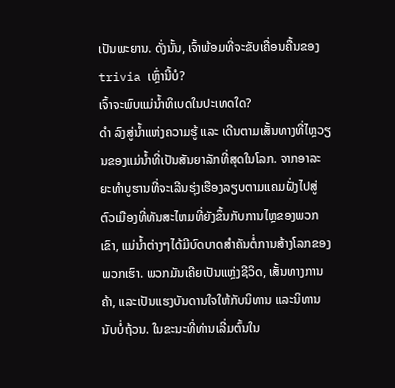ເປັນພະຍານ. ດັ່ງນັ້ນ, ເຈົ້າພ້ອມທີ່ຈະຂັບເຄື່ອນຄື້ນຂອງ trivia ເຫຼົ່ານີ້ບໍ?
ເຈົ້າຈະພົບແມ່ນ້ຳທິເບດໃນປະເທດໃດ?
ດຳ ລົງສູ່ນ້ຳແຫ່ງຄວາມຮູ້ ແລະ ເດີນຕາມເສັ້ນທາງທີ່ໄຫຼວຽນຂອງແມ່ນ້ຳທີ່ເປັນສັນຍາລັກທີ່ສຸດໃນໂລກ. ຈາກອາລະຍະທໍາບູຮານທີ່ຈະເລີນຮຸ່ງເຮືອງລຽບຕາມແຄມຝັ່ງໄປສູ່ຕົວເມືອງທີ່ທັນສະໄຫມທີ່ຍັງຂຶ້ນກັບການໄຫຼຂອງພວກເຂົາ, ແມ່ນໍ້າຕ່າງໆໄດ້ມີບົດບາດສໍາຄັນຕໍ່ການສ້າງໂລກຂອງພວກເຮົາ. ພວກມັນເຄີຍເປັນແຫຼ່ງຊີວິດ, ເສັ້ນທາງການຄ້າ, ແລະເປັນແຮງບັນດານໃຈໃຫ້ກັບນິທານ ແລະນິທານນັບບໍ່ຖ້ວນ. ໃນຂະນະທີ່ທ່ານເລີ່ມຕົ້ນໃນ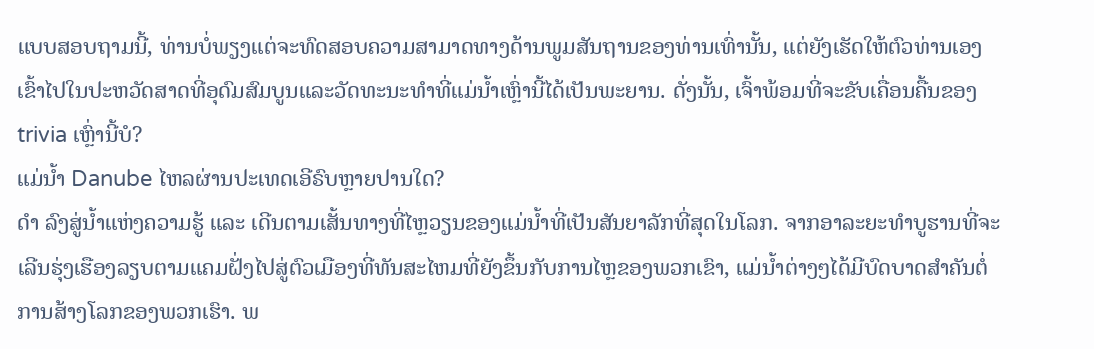ແບບສອບຖາມນີ້, ທ່ານບໍ່ພຽງແຕ່ຈະທົດສອບຄວາມສາມາດທາງດ້ານພູມສັນຖານຂອງທ່ານເທົ່ານັ້ນ, ແຕ່ຍັງເຮັດໃຫ້ຕົວທ່ານເອງເຂົ້າໄປໃນປະຫວັດສາດທີ່ອຸດົມສົມບູນແລະວັດທະນະທໍາທີ່ແມ່ນ້ຳເຫຼົ່ານີ້ໄດ້ເປັນພະຍານ. ດັ່ງນັ້ນ, ເຈົ້າພ້ອມທີ່ຈະຂັບເຄື່ອນຄື້ນຂອງ trivia ເຫຼົ່ານີ້ບໍ?
ແມ່ນໍ້າ Danube ໄຫລຜ່ານປະເທດເອີຣົບຫຼາຍປານໃດ?
ດຳ ລົງສູ່ນ້ຳແຫ່ງຄວາມຮູ້ ແລະ ເດີນຕາມເສັ້ນທາງທີ່ໄຫຼວຽນຂອງແມ່ນ້ຳທີ່ເປັນສັນຍາລັກທີ່ສຸດໃນໂລກ. ຈາກອາລະຍະທໍາບູຮານທີ່ຈະເລີນຮຸ່ງເຮືອງລຽບຕາມແຄມຝັ່ງໄປສູ່ຕົວເມືອງທີ່ທັນສະໄຫມທີ່ຍັງຂຶ້ນກັບການໄຫຼຂອງພວກເຂົາ, ແມ່ນໍ້າຕ່າງໆໄດ້ມີບົດບາດສໍາຄັນຕໍ່ການສ້າງໂລກຂອງພວກເຮົາ. ພ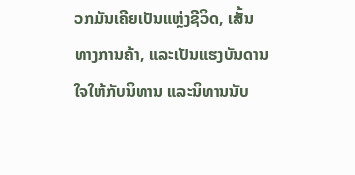ວກມັນເຄີຍເປັນແຫຼ່ງຊີວິດ, ເສັ້ນທາງການຄ້າ, ແລະເປັນແຮງບັນດານໃຈໃຫ້ກັບນິທານ ແລະນິທານນັບ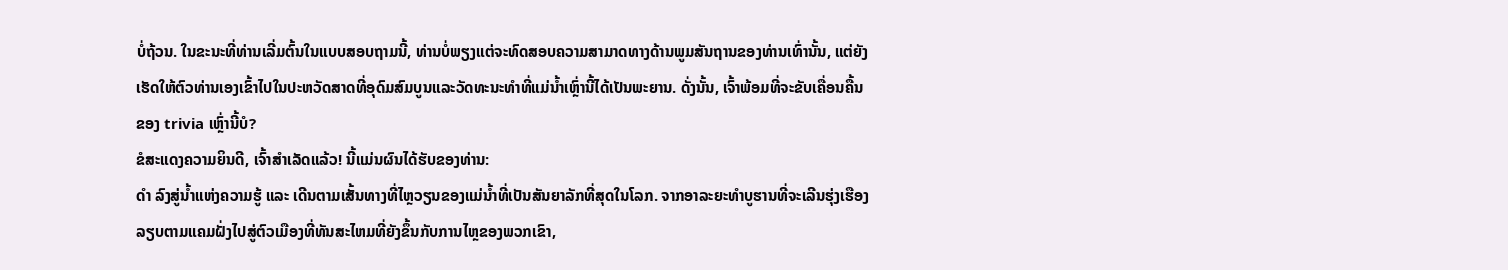ບໍ່ຖ້ວນ. ໃນຂະນະທີ່ທ່ານເລີ່ມຕົ້ນໃນແບບສອບຖາມນີ້, ທ່ານບໍ່ພຽງແຕ່ຈະທົດສອບຄວາມສາມາດທາງດ້ານພູມສັນຖານຂອງທ່ານເທົ່ານັ້ນ, ແຕ່ຍັງເຮັດໃຫ້ຕົວທ່ານເອງເຂົ້າໄປໃນປະຫວັດສາດທີ່ອຸດົມສົມບູນແລະວັດທະນະທໍາທີ່ແມ່ນ້ຳເຫຼົ່ານີ້ໄດ້ເປັນພະຍານ. ດັ່ງນັ້ນ, ເຈົ້າພ້ອມທີ່ຈະຂັບເຄື່ອນຄື້ນຂອງ trivia ເຫຼົ່ານີ້ບໍ?
ຂໍສະແດງຄວາມຍິນດີ, ເຈົ້າສຳເລັດແລ້ວ! ນີ້ແມ່ນຜົນໄດ້ຮັບຂອງທ່ານ:
ດຳ ລົງສູ່ນ້ຳແຫ່ງຄວາມຮູ້ ແລະ ເດີນຕາມເສັ້ນທາງທີ່ໄຫຼວຽນຂອງແມ່ນ້ຳທີ່ເປັນສັນຍາລັກທີ່ສຸດໃນໂລກ. ຈາກອາລະຍະທໍາບູຮານທີ່ຈະເລີນຮຸ່ງເຮືອງລຽບຕາມແຄມຝັ່ງໄປສູ່ຕົວເມືອງທີ່ທັນສະໄຫມທີ່ຍັງຂຶ້ນກັບການໄຫຼຂອງພວກເຂົາ,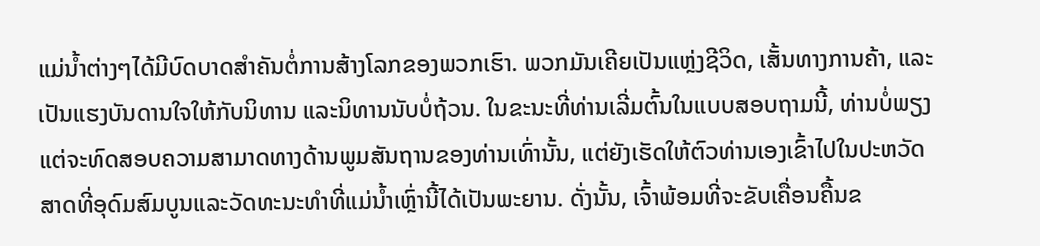ແມ່ນໍ້າຕ່າງໆໄດ້ມີບົດບາດສໍາຄັນຕໍ່ການສ້າງໂລກຂອງພວກເຮົາ. ພວກມັນເຄີຍເປັນແຫຼ່ງຊີວິດ, ເສັ້ນທາງການຄ້າ, ແລະເປັນແຮງບັນດານໃຈໃຫ້ກັບນິທານ ແລະນິທານນັບບໍ່ຖ້ວນ. ໃນຂະນະທີ່ທ່ານເລີ່ມຕົ້ນໃນແບບສອບຖາມນີ້, ທ່ານບໍ່ພຽງແຕ່ຈະທົດສອບຄວາມສາມາດທາງດ້ານພູມສັນຖານຂອງທ່ານເທົ່ານັ້ນ, ແຕ່ຍັງເຮັດໃຫ້ຕົວທ່ານເອງເຂົ້າໄປໃນປະຫວັດສາດທີ່ອຸດົມສົມບູນແລະວັດທະນະທໍາທີ່ແມ່ນ້ຳເຫຼົ່ານີ້ໄດ້ເປັນພະຍານ. ດັ່ງນັ້ນ, ເຈົ້າພ້ອມທີ່ຈະຂັບເຄື່ອນຄື້ນຂ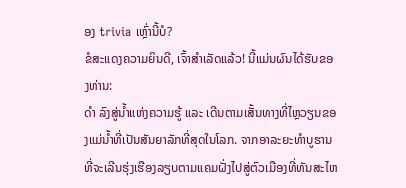ອງ trivia ເຫຼົ່ານີ້ບໍ?
ຂໍສະແດງຄວາມຍິນດີ, ເຈົ້າສຳເລັດແລ້ວ! ນີ້ແມ່ນຜົນໄດ້ຮັບຂອງທ່ານ:
ດຳ ລົງສູ່ນ້ຳແຫ່ງຄວາມຮູ້ ແລະ ເດີນຕາມເສັ້ນທາງທີ່ໄຫຼວຽນຂອງແມ່ນ້ຳທີ່ເປັນສັນຍາລັກທີ່ສຸດໃນໂລກ. ຈາກອາລະຍະທໍາບູຮານທີ່ຈະເລີນຮຸ່ງເຮືອງລຽບຕາມແຄມຝັ່ງໄປສູ່ຕົວເມືອງທີ່ທັນສະໄຫ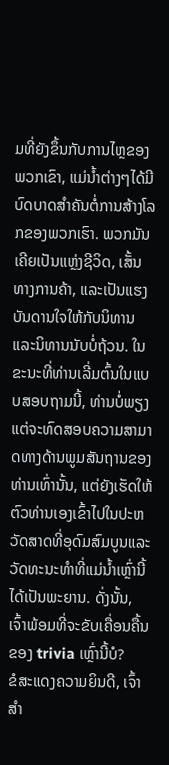ມທີ່ຍັງຂຶ້ນກັບການໄຫຼຂອງພວກເຂົາ, ແມ່ນໍ້າຕ່າງໆໄດ້ມີບົດບາດສໍາຄັນຕໍ່ການສ້າງໂລກຂອງພວກເຮົາ. ພວກມັນເຄີຍເປັນແຫຼ່ງຊີວິດ, ເສັ້ນທາງການຄ້າ, ແລະເປັນແຮງບັນດານໃຈໃຫ້ກັບນິທານ ແລະນິທານນັບບໍ່ຖ້ວນ. ໃນຂະນະທີ່ທ່ານເລີ່ມຕົ້ນໃນແບບສອບຖາມນີ້, ທ່ານບໍ່ພຽງແຕ່ຈະທົດສອບຄວາມສາມາດທາງດ້ານພູມສັນຖານຂອງທ່ານເທົ່ານັ້ນ, ແຕ່ຍັງເຮັດໃຫ້ຕົວທ່ານເອງເຂົ້າໄປໃນປະຫວັດສາດທີ່ອຸດົມສົມບູນແລະວັດທະນະທໍາທີ່ແມ່ນ້ຳເຫຼົ່ານີ້ໄດ້ເປັນພະຍານ. ດັ່ງນັ້ນ, ເຈົ້າພ້ອມທີ່ຈະຂັບເຄື່ອນຄື້ນຂອງ trivia ເຫຼົ່ານີ້ບໍ?
ຂໍສະແດງຄວາມຍິນດີ, ເຈົ້າສຳ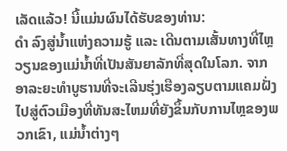ເລັດແລ້ວ! ນີ້ແມ່ນຜົນໄດ້ຮັບຂອງທ່ານ:
ດຳ ລົງສູ່ນ້ຳແຫ່ງຄວາມຮູ້ ແລະ ເດີນຕາມເສັ້ນທາງທີ່ໄຫຼວຽນຂອງແມ່ນ້ຳທີ່ເປັນສັນຍາລັກທີ່ສຸດໃນໂລກ. ຈາກອາລະຍະທໍາບູຮານທີ່ຈະເລີນຮຸ່ງເຮືອງລຽບຕາມແຄມຝັ່ງໄປສູ່ຕົວເມືອງທີ່ທັນສະໄຫມທີ່ຍັງຂຶ້ນກັບການໄຫຼຂອງພວກເຂົາ, ແມ່ນໍ້າຕ່າງໆ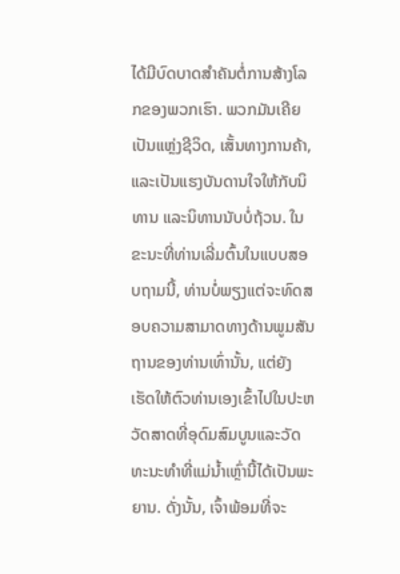ໄດ້ມີບົດບາດສໍາຄັນຕໍ່ການສ້າງໂລກຂອງພວກເຮົາ. ພວກມັນເຄີຍເປັນແຫຼ່ງຊີວິດ, ເສັ້ນທາງການຄ້າ, ແລະເປັນແຮງບັນດານໃຈໃຫ້ກັບນິທານ ແລະນິທານນັບບໍ່ຖ້ວນ. ໃນຂະນະທີ່ທ່ານເລີ່ມຕົ້ນໃນແບບສອບຖາມນີ້, ທ່ານບໍ່ພຽງແຕ່ຈະທົດສອບຄວາມສາມາດທາງດ້ານພູມສັນຖານຂອງທ່ານເທົ່ານັ້ນ, ແຕ່ຍັງເຮັດໃຫ້ຕົວທ່ານເອງເຂົ້າໄປໃນປະຫວັດສາດທີ່ອຸດົມສົມບູນແລະວັດທະນະທໍາທີ່ແມ່ນ້ຳເຫຼົ່ານີ້ໄດ້ເປັນພະຍານ. ດັ່ງນັ້ນ, ເຈົ້າພ້ອມທີ່ຈະ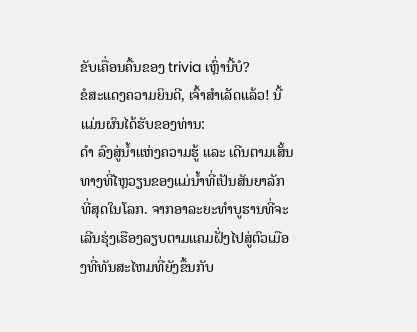ຂັບເຄື່ອນຄື້ນຂອງ trivia ເຫຼົ່ານີ້ບໍ?
ຂໍສະແດງຄວາມຍິນດີ, ເຈົ້າສຳເລັດແລ້ວ! ນີ້ແມ່ນຜົນໄດ້ຮັບຂອງທ່ານ:
ດຳ ລົງສູ່ນ້ຳແຫ່ງຄວາມຮູ້ ແລະ ເດີນຕາມເສັ້ນທາງທີ່ໄຫຼວຽນຂອງແມ່ນ້ຳທີ່ເປັນສັນຍາລັກທີ່ສຸດໃນໂລກ. ຈາກອາລະຍະທໍາບູຮານທີ່ຈະເລີນຮຸ່ງເຮືອງລຽບຕາມແຄມຝັ່ງໄປສູ່ຕົວເມືອງທີ່ທັນສະໄຫມທີ່ຍັງຂຶ້ນກັບ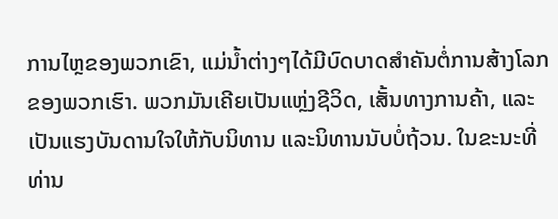ການໄຫຼຂອງພວກເຂົາ, ແມ່ນໍ້າຕ່າງໆໄດ້ມີບົດບາດສໍາຄັນຕໍ່ການສ້າງໂລກຂອງພວກເຮົາ. ພວກມັນເຄີຍເປັນແຫຼ່ງຊີວິດ, ເສັ້ນທາງການຄ້າ, ແລະເປັນແຮງບັນດານໃຈໃຫ້ກັບນິທານ ແລະນິທານນັບບໍ່ຖ້ວນ. ໃນຂະນະທີ່ທ່ານ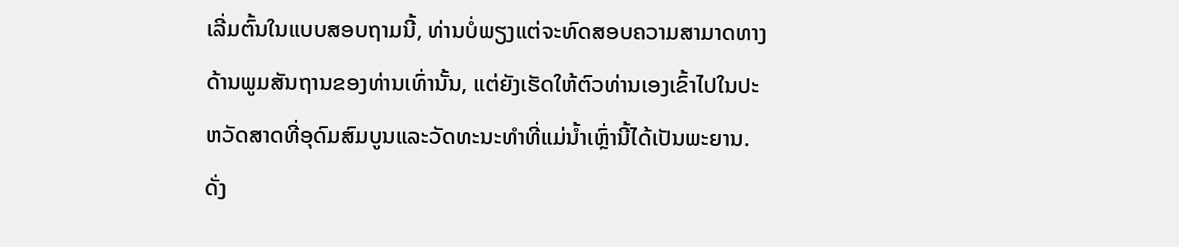ເລີ່ມຕົ້ນໃນແບບສອບຖາມນີ້, ທ່ານບໍ່ພຽງແຕ່ຈະທົດສອບຄວາມສາມາດທາງດ້ານພູມສັນຖານຂອງທ່ານເທົ່ານັ້ນ, ແຕ່ຍັງເຮັດໃຫ້ຕົວທ່ານເອງເຂົ້າໄປໃນປະຫວັດສາດທີ່ອຸດົມສົມບູນແລະວັດທະນະທໍາທີ່ແມ່ນ້ຳເຫຼົ່ານີ້ໄດ້ເປັນພະຍານ. ດັ່ງ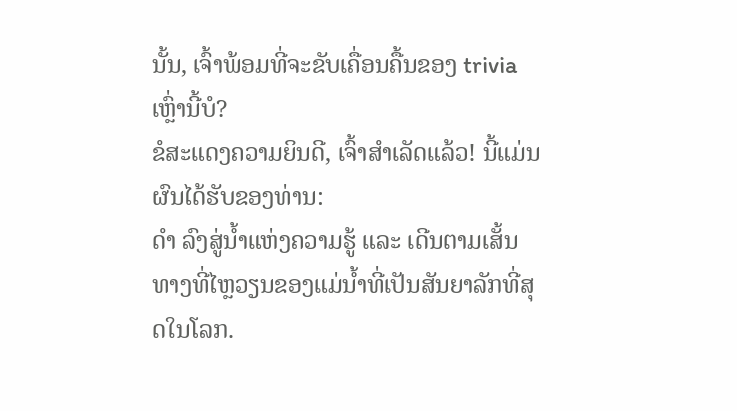ນັ້ນ, ເຈົ້າພ້ອມທີ່ຈະຂັບເຄື່ອນຄື້ນຂອງ trivia ເຫຼົ່ານີ້ບໍ?
ຂໍສະແດງຄວາມຍິນດີ, ເຈົ້າສຳເລັດແລ້ວ! ນີ້ແມ່ນຜົນໄດ້ຮັບຂອງທ່ານ:
ດຳ ລົງສູ່ນ້ຳແຫ່ງຄວາມຮູ້ ແລະ ເດີນຕາມເສັ້ນທາງທີ່ໄຫຼວຽນຂອງແມ່ນ້ຳທີ່ເປັນສັນຍາລັກທີ່ສຸດໃນໂລກ.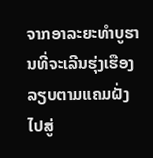ຈາກອາລະຍະທໍາບູຮານທີ່ຈະເລີນຮຸ່ງເຮືອງລຽບຕາມແຄມຝັ່ງໄປສູ່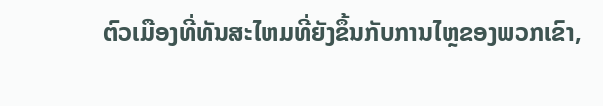ຕົວເມືອງທີ່ທັນສະໄຫມທີ່ຍັງຂຶ້ນກັບການໄຫຼຂອງພວກເຂົາ,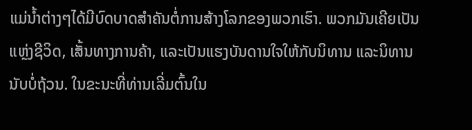ແມ່ນໍ້າຕ່າງໆໄດ້ມີບົດບາດສໍາຄັນຕໍ່ການສ້າງໂລກຂອງພວກເຮົາ. ພວກມັນເຄີຍເປັນແຫຼ່ງຊີວິດ, ເສັ້ນທາງການຄ້າ, ແລະເປັນແຮງບັນດານໃຈໃຫ້ກັບນິທານ ແລະນິທານນັບບໍ່ຖ້ວນ. ໃນຂະນະທີ່ທ່ານເລີ່ມຕົ້ນໃນ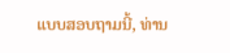ແບບສອບຖາມນີ້, ທ່ານ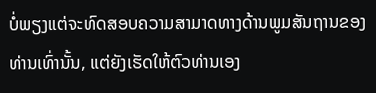ບໍ່ພຽງແຕ່ຈະທົດສອບຄວາມສາມາດທາງດ້ານພູມສັນຖານຂອງທ່ານເທົ່ານັ້ນ, ແຕ່ຍັງເຮັດໃຫ້ຕົວທ່ານເອງ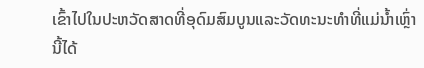ເຂົ້າໄປໃນປະຫວັດສາດທີ່ອຸດົມສົມບູນແລະວັດທະນະທໍາທີ່ແມ່ນ້ຳເຫຼົ່ານີ້ໄດ້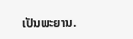ເປັນພະຍານ.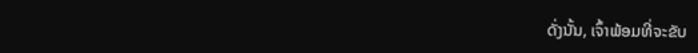ດັ່ງນັ້ນ, ເຈົ້າພ້ອມທີ່ຈະຂັບ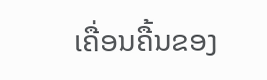ເຄື່ອນຄື້ນຂອງ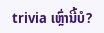trivia ເຫຼົ່ານີ້ບໍ?